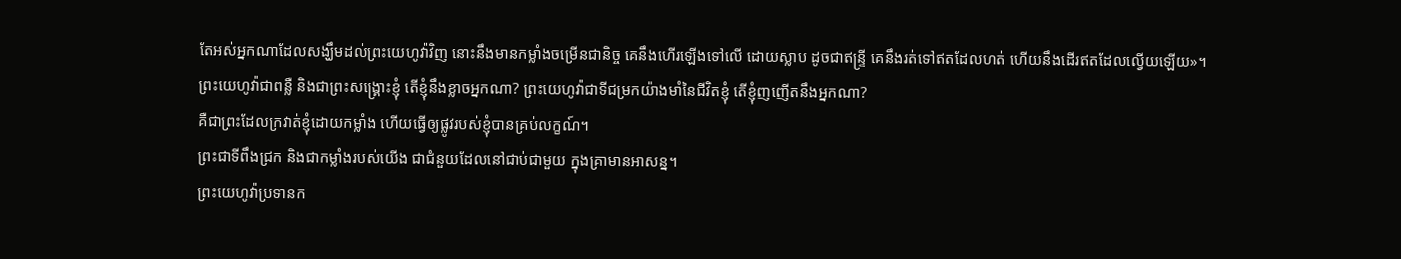តែអស់អ្នកណាដែលសង្ឃឹមដល់ព្រះយេហូវ៉ាវិញ នោះនឹងមានកម្លាំងចម្រើនជានិច្ច គេនឹងហើរឡើងទៅលើ ដោយស្លាប ដូចជាឥន្ទ្រី គេនឹងរត់ទៅឥតដែលហត់ ហើយនឹងដើរឥតដែលល្វើយឡើយ»។
ព្រះយេហូវ៉ាជាពន្លឺ និងជាព្រះសង្គ្រោះខ្ញុំ តើខ្ញុំនឹងខ្លាចអ្នកណា? ព្រះយេហូវ៉ាជាទីជម្រកយ៉ាងមាំនៃជីវិតខ្ញុំ តើខ្ញុំញញើតនឹងអ្នកណា?
គឺជាព្រះដែលក្រវាត់ខ្ញុំដោយកម្លាំង ហើយធ្វើឲ្យផ្លូវរបស់ខ្ញុំបានគ្រប់លក្ខណ៍។
ព្រះជាទីពឹងជ្រក និងជាកម្លាំងរបស់យើង ជាជំនួយដែលនៅជាប់ជាមួយ ក្នុងគ្រាមានអាសន្ន។
ព្រះយេហូវ៉ាប្រទានក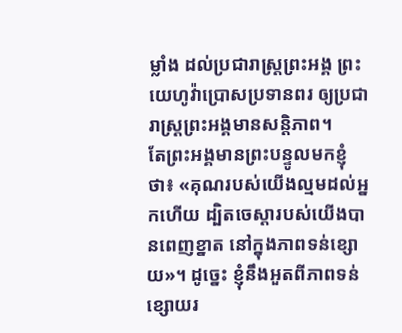ម្លាំង ដល់ប្រជារាស្ត្រព្រះអង្គ ព្រះយេហូវ៉ាប្រោសប្រទានពរ ឲ្យប្រជារាស្ត្រព្រះអង្គមានសន្ដិភាព។
តែព្រះអង្គមានព្រះបន្ទូលមកខ្ញុំថា៖ «គុណរបស់យើងល្មមដល់អ្នកហើយ ដ្បិតចេស្ដារបស់យើងបានពេញខ្នាត នៅក្នុងភាពទន់ខ្សោយ»។ ដូច្នេះ ខ្ញុំនឹងអួតពីភាពទន់ខ្សោយរ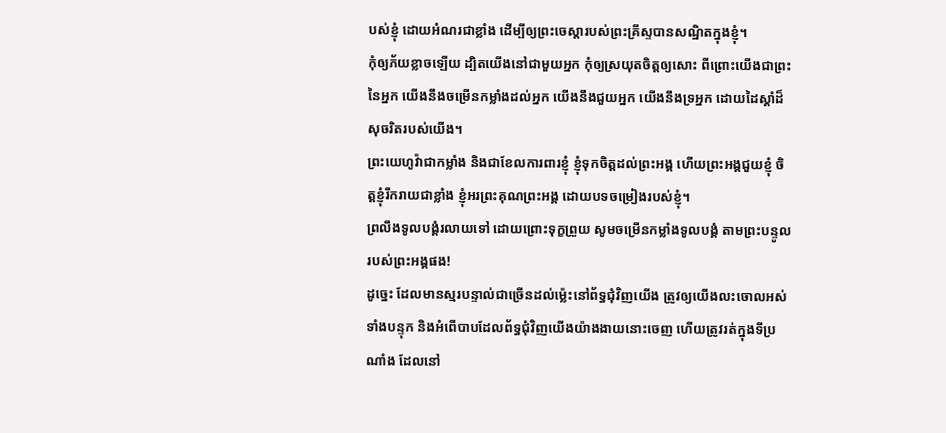បស់ខ្ញុំ ដោយអំណរជាខ្លាំង ដើម្បីឲ្យព្រះចេស្តារបស់ព្រះគ្រីស្ទបានសណ្ឋិតក្នុងខ្ញុំ។
កុំឲ្យភ័យខ្លាចឡើយ ដ្បិតយើងនៅជាមួយអ្នក កុំឲ្យស្រយុតចិត្តឲ្យសោះ ពីព្រោះយើងជាព្រះនៃអ្នក យើងនឹងចម្រើនកម្លាំងដល់អ្នក យើងនឹងជួយអ្នក យើងនឹងទ្រអ្នក ដោយដៃស្តាំដ៏សុចរិតរបស់យើង។
ព្រះយេហូវ៉ាជាកម្លាំង និងជាខែលការពារខ្ញុំ ខ្ញុំទុកចិត្តដល់ព្រះអង្គ ហើយព្រះអង្គជួយខ្ញុំ ចិត្តខ្ញុំរីករាយជាខ្លាំង ខ្ញុំអរព្រះគុណព្រះអង្គ ដោយបទចម្រៀងរបស់ខ្ញុំ។
ព្រលឹងទូលបង្គំរលាយទៅ ដោយព្រោះទុក្ខព្រួយ សូមចម្រើនកម្លាំងទូលបង្គំ តាមព្រះបន្ទូលរបស់ព្រះអង្គផង!
ដូច្នេះ ដែលមានស្មរបន្ទាល់ជាច្រើនដល់ម៉្លេះនៅព័ទ្ធជុំវិញយើង ត្រូវឲ្យយើងលះចោលអស់ទាំងបន្ទុក និងអំពើបាបដែលព័ទ្ធជុំវិញយើងយ៉ាងងាយនោះចេញ ហើយត្រូវរត់ក្នុងទីប្រណាំង ដែលនៅ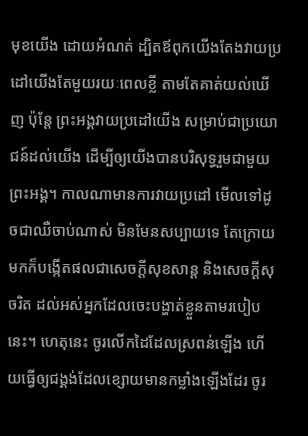មុខយើង ដោយអំណត់ ដ្បិតឪពុកយើងតែងវាយប្រដៅយើងតែមួយរយៈពេលខ្លី តាមតែគាត់យល់ឃើញ ប៉ុន្តែ ព្រះអង្គវាយប្រដៅយើង សម្រាប់ជាប្រយោជន៍ដល់យើង ដើម្បីឲ្យយើងបានបរិសុទ្ធរួមជាមួយព្រះអង្គ។ កាលណាមានការវាយប្រដៅ មើលទៅដូចជាឈឺចាប់ណាស់ មិនមែនសប្បាយទេ តែក្រោយមកក៏បង្កើតផលជាសេចក្ដីសុខសាន្ត និងសេចក្ដីសុចរិត ដល់អស់អ្នកដែលចេះបង្ហាត់ខ្លួនតាមរបៀបនេះ។ ហេតុនេះ ចូរលើកដៃដែលស្រពន់ឡើង ហើយធ្វើឲ្យជង្គង់ដែលខ្សោយមានកម្លាំងឡើងដែរ ចូរ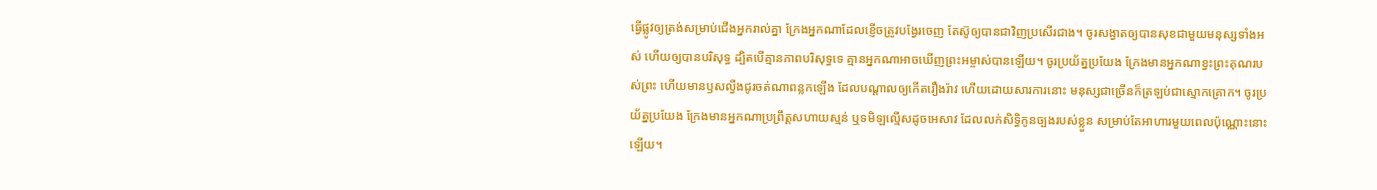ធ្វើផ្លូវឲ្យត្រង់សម្រាប់ជើងអ្នករាល់គ្នា ក្រែងអ្នកណាដែលខ្ញើចត្រូវបង្វែរចេញ តែស៊ូឲ្យបានជាវិញប្រសើរជាង។ ចូរសង្វាតឲ្យបានសុខជាមួយមនុស្សទាំងអស់ ហើយឲ្យបានបរិសុទ្ធ ដ្បិតបើគ្មានភាពបរិសុទ្ធទេ គ្មានអ្នកណាអាចឃើញព្រះអម្ចាស់បានឡើយ។ ចូរប្រយ័ត្នប្រយែង ក្រែងមានអ្នកណាខ្វះព្រះគុណរបស់ព្រះ ហើយមានឫសល្វីងជូរចត់ណាពន្លកឡើង ដែលបណ្ដាលឲ្យកើតរឿងរ៉ាវ ហើយដោយសារការនោះ មនុស្សជាច្រើនក៏ត្រឡប់ជាស្មោកគ្រោក។ ចូរប្រយ័ត្នប្រយែង ក្រែងមានអ្នកណាប្រព្រឹត្តសហាយស្មន់ ឬទមិឡល្មើសដូចអេសាវ ដែលលក់សិទ្ធិកូនច្បងរបស់ខ្លួន សម្រាប់តែអាហារមួយពេលប៉ុណ្ណោះនោះឡើយ។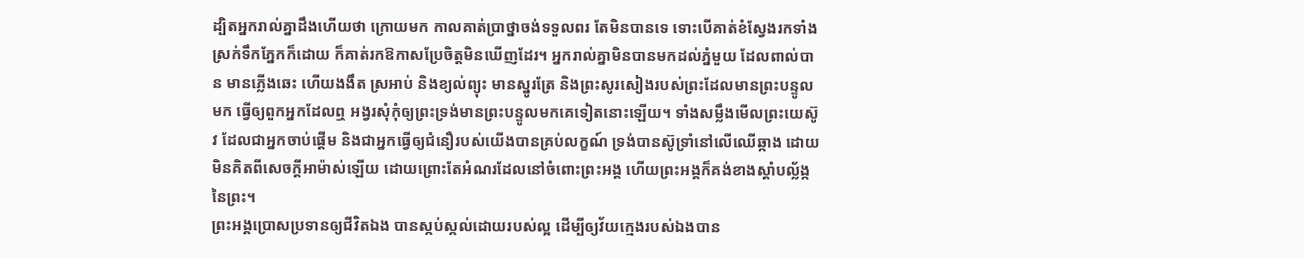ដ្បិតអ្នករាល់គ្នាដឹងហើយថា ក្រោយមក កាលគាត់ប្រាថ្នាចង់ទទួលពរ តែមិនបានទេ ទោះបើគាត់ខំស្វែងរកទាំងស្រក់ទឹកភ្នែកក៏ដោយ ក៏គាត់រកឱកាសប្រែចិត្តមិនឃើញដែរ។ អ្នករាល់គ្នាមិនបានមកដល់ភ្នំមួយ ដែលពាល់បាន មានភ្លើងឆេះ ហើយងងឹត ស្រអាប់ និងខ្យល់ព្យុះ មានស្នូរត្រែ និងព្រះសូរសៀងរបស់ព្រះដែលមានព្រះបន្ទូលមក ធ្វើឲ្យពួកអ្នកដែលឮ អង្វរសុំកុំឲ្យព្រះទ្រង់មានព្រះបន្ទូលមកគេទៀតនោះឡើយ។ ទាំងសម្លឹងមើលព្រះយេស៊ូវ ដែលជាអ្នកចាប់ផ្តើម និងជាអ្នកធ្វើឲ្យជំនឿរបស់យើងបានគ្រប់លក្ខណ៍ ទ្រង់បានស៊ូទ្រាំនៅលើឈើឆ្កាង ដោយមិនគិតពីសេចក្ដីអាម៉ាស់ឡើយ ដោយព្រោះតែអំណរដែលនៅចំពោះព្រះអង្គ ហើយព្រះអង្គក៏គង់ខាងស្តាំបល្ល័ង្កនៃព្រះ។
ព្រះអង្គប្រោសប្រទានឲ្យជីវិតឯង បានស្កប់ស្កល់ដោយរបស់ល្អ ដើម្បីឲ្យវ័យក្មេងរបស់ឯងបាន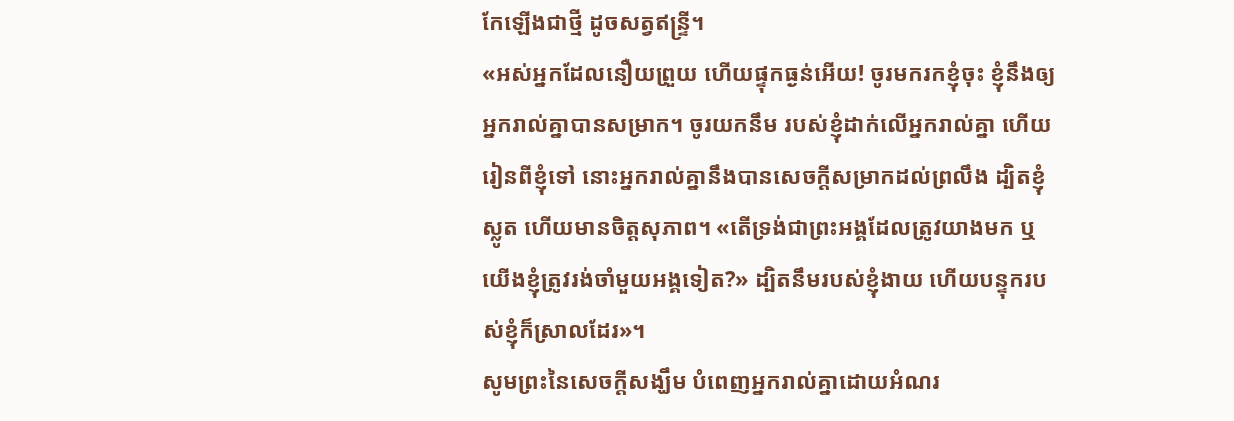កែឡើងជាថ្មី ដូចសត្វឥន្ទ្រី។
«អស់អ្នកដែលនឿយព្រួយ ហើយផ្ទុកធ្ងន់អើយ! ចូរមករកខ្ញុំចុះ ខ្ញុំនឹងឲ្យអ្នករាល់គ្នាបានសម្រាក។ ចូរយកនឹម របស់ខ្ញុំដាក់លើអ្នករាល់គ្នា ហើយរៀនពីខ្ញុំទៅ នោះអ្នករាល់គ្នានឹងបានសេចក្តីសម្រាកដល់ព្រលឹង ដ្បិតខ្ញុំស្លូត ហើយមានចិត្តសុភាព។ «តើទ្រង់ជាព្រះអង្គដែលត្រូវយាងមក ឬយើងខ្ញុំត្រូវរង់ចាំមួយអង្គទៀត?» ដ្បិតនឹមរបស់ខ្ញុំងាយ ហើយបន្ទុករបស់ខ្ញុំក៏ស្រាលដែរ»។
សូមព្រះនៃសេចក្តីសង្ឃឹម បំពេញអ្នករាល់គ្នាដោយអំណរ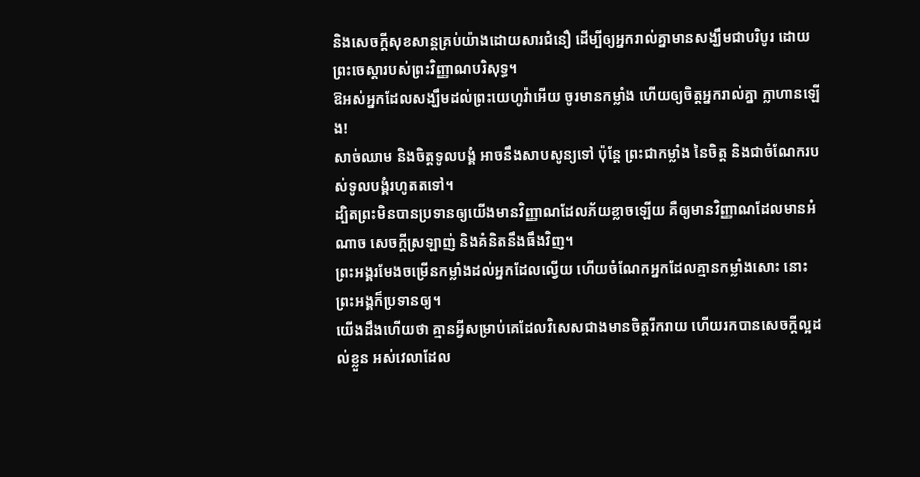និងសេចក្តីសុខសាន្តគ្រប់យ៉ាងដោយសារជំនឿ ដើម្បីឲ្យអ្នករាល់គ្នាមានសង្ឃឹមជាបរិបូរ ដោយព្រះចេស្តារបស់ព្រះវិញ្ញាណបរិសុទ្ធ។
ឱអស់អ្នកដែលសង្ឃឹមដល់ព្រះយេហូវ៉ាអើយ ចូរមានកម្លាំង ហើយឲ្យចិត្តអ្នករាល់គ្នា ក្លាហានឡើង!
សាច់ឈាម និងចិត្តទូលបង្គំ អាចនឹងសាបសូន្យទៅ ប៉ុន្តែ ព្រះជាកម្លាំង នៃចិត្ត និងជាចំណែករបស់ទូលបង្គំរហូតតទៅ។
ដ្បិតព្រះមិនបានប្រទានឲ្យយើងមានវិញ្ញាណដែលភ័យខ្លាចឡើយ គឺឲ្យមានវិញ្ញាណដែលមានអំណាច សេចក្ដីស្រឡាញ់ និងគំនិតនឹងធឹងវិញ។
ព្រះអង្គរមែងចម្រើនកម្លាំងដល់អ្នកដែលល្វើយ ហើយចំណែកអ្នកដែលគ្មានកម្លាំងសោះ នោះព្រះអង្គក៏ប្រទានឲ្យ។
យើងដឹងហើយថា គ្មានអ្វីសម្រាប់គេដែលវិសេសជាងមានចិត្តរីករាយ ហើយរកបានសេចក្ដីល្អដល់ខ្លួន អស់វេលាដែល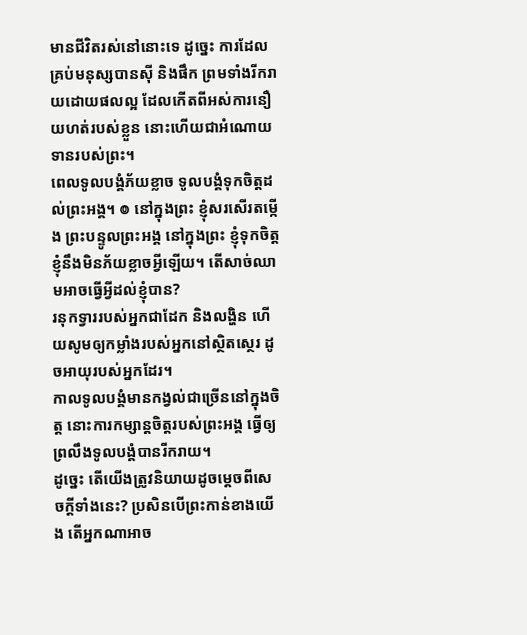មានជីវិតរស់នៅនោះទេ ដូច្នេះ ការដែលគ្រប់មនុស្សបានស៊ី និងផឹក ព្រមទាំងរីករាយដោយផលល្អ ដែលកើតពីអស់ការនឿយហត់របស់ខ្លួន នោះហើយជាអំណោយទានរបស់ព្រះ។
ពេលទូលបង្គំភ័យខ្លាច ទូលបង្គំទុកចិត្តដល់ព្រះអង្គ។ ៙ នៅក្នុងព្រះ ខ្ញុំសរសើរតម្កើង ព្រះបន្ទូលព្រះអង្គ នៅក្នុងព្រះ ខ្ញុំទុកចិត្ត ខ្ញុំនឹងមិនភ័យខ្លាចអ្វីឡើយ។ តើសាច់ឈាមអាចធ្វើអ្វីដល់ខ្ញុំបាន?
រនុកទ្វាររបស់អ្នកជាដែក និងលង្ហិន ហើយសូមឲ្យកម្លាំងរបស់អ្នកនៅស្ថិតស្ថេរ ដូចអាយុរបស់អ្នកដែរ។
កាលទូលបង្គំមានកង្វល់ជាច្រើននៅក្នុងចិត្ត នោះការកម្សាន្តចិត្តរបស់ព្រះអង្គ ធ្វើឲ្យព្រលឹងទូលបង្គំបានរីករាយ។
ដូច្នេះ តើយើងត្រូវនិយាយដូចម្តេចពីសេចក្តីទាំងនេះ? ប្រសិនបើព្រះកាន់ខាងយើង តើអ្នកណាអាច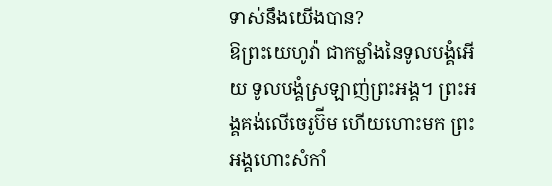ទាស់នឹងយើងបាន?
ឱព្រះយេហូវ៉ា ជាកម្លាំងនៃទូលបង្គំអើយ ទូលបង្គំស្រឡាញ់ព្រះអង្គ។ ព្រះអង្គគង់លើចេរូប៊ីម ហើយហោះមក ព្រះអង្គហោះសំកាំ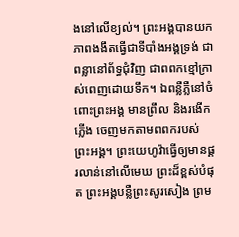ងនៅលើខ្យល់។ ព្រះអង្គបានយកភាពងងឹតធ្វើជាទីបាំងអង្គទ្រង់ ជាពន្លានៅព័ទ្ធជុំវិញ ជាពពកខ្មៅក្រាស់ពេញដោយទឹក។ ឯពន្លឺភ្លឺនៅចំពោះព្រះអង្គ មានព្រឹល និងរងើកភ្លើង ចេញមកតាមពពករបស់ព្រះអង្គ។ ព្រះយេហូវ៉ាធ្វើឲ្យមានផ្គរលាន់នៅលើមេឃ ព្រះដ៏ខ្ពស់បំផុត ព្រះអង្គបន្លឺព្រះសូរសៀង ព្រម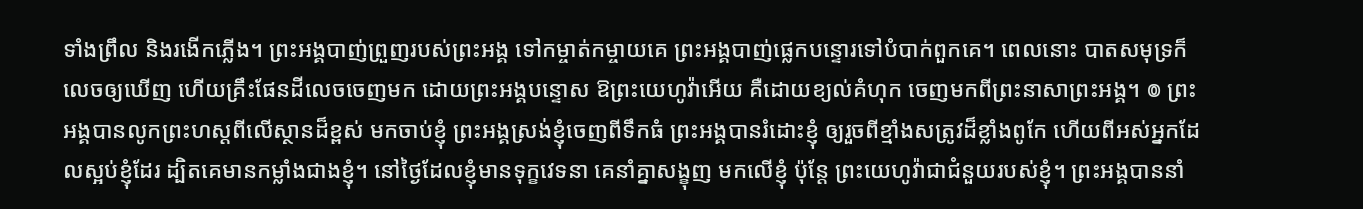ទាំងព្រឹល និងរងើកភ្លើង។ ព្រះអង្គបាញ់ព្រួញរបស់ព្រះអង្គ ទៅកម្ចាត់កម្ចាយគេ ព្រះអង្គបាញ់ផ្លេកបន្ទោរទៅបំបាក់ពួកគេ។ ពេលនោះ បាតសមុទ្រក៏លេចឲ្យឃើញ ហើយគ្រឹះផែនដីលេចចេញមក ដោយព្រះអង្គបន្ទោស ឱព្រះយេហូវ៉ាអើយ គឺដោយខ្យល់គំហុក ចេញមកពីព្រះនាសាព្រះអង្គ។ ៙ ព្រះអង្គបានលូកព្រះហស្ដពីលើស្ថានដ៏ខ្ពស់ មកចាប់ខ្ញុំ ព្រះអង្គស្រង់ខ្ញុំចេញពីទឹកធំ ព្រះអង្គបានរំដោះខ្ញុំ ឲ្យរួចពីខ្មាំងសត្រូវដ៏ខ្លាំងពូកែ ហើយពីអស់អ្នកដែលស្អប់ខ្ញុំដែរ ដ្បិតគេមានកម្លាំងជាងខ្ញុំ។ នៅថ្ងៃដែលខ្ញុំមានទុក្ខវេទនា គេនាំគ្នាសង្ខុញ មកលើខ្ញុំ ប៉ុន្តែ ព្រះយេហូវ៉ាជាជំនួយរបស់ខ្ញុំ។ ព្រះអង្គបាននាំ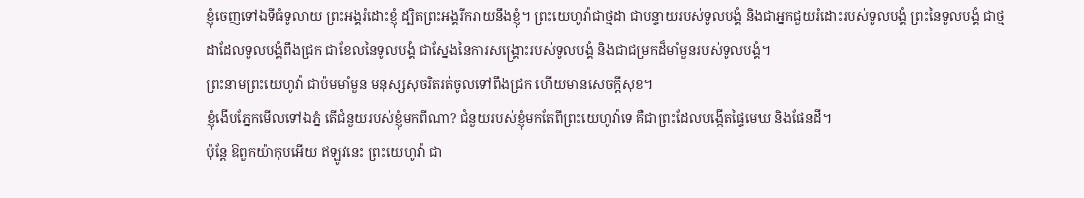ខ្ញុំចេញទៅឯទីធំទូលាយ ព្រះអង្គរំដោះខ្ញុំ ដ្បិតព្រះអង្គរីករាយនឹងខ្ញុំ។ ព្រះយេហូវ៉ាជាថ្មដា ជាបន្ទាយរបស់ទូលបង្គំ និងជាអ្នកជួយរំដោះរបស់ទូលបង្គំ ព្រះនៃទូលបង្គំ ជាថ្មដាដែលទូលបង្គំពឹងជ្រក ជាខែលនៃទូលបង្គំ ជាស្នែងនៃការសង្គ្រោះរបស់ទូលបង្គំ និងជាជម្រកដ៏មាំមួនរបស់ទូលបង្គំ។
ព្រះនាមព្រះយេហូវ៉ា ជាប៉មមាំមួន មនុស្សសុចរិតរត់ចូលទៅពឹងជ្រក ហើយមានសេចក្ដីសុខ។
ខ្ញុំងើបភ្នែកមើលទៅឯភ្នំ តើជំនួយរបស់ខ្ញុំមកពីណា? ជំនួយរបស់ខ្ញុំមកតែពីព្រះយេហូវ៉ាទេ គឺជាព្រះដែលបង្កើតផ្ទៃមេឃ និងផែនដី។
ប៉ុន្តែ ឱពួកយ៉ាកុបអើយ ឥឡូវនេះ ព្រះយេហូវ៉ា ជា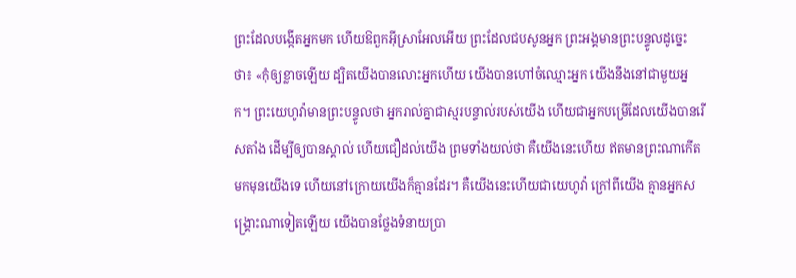ព្រះដែលបង្កើតអ្នកមក ហើយឱពួកអ៊ីស្រាអែលអើយ ព្រះដែលជបសូនអ្នក ព្រះអង្គមានព្រះបន្ទូលដូច្នេះថា៖ «កុំឲ្យខ្លាចឡើយ ដ្បិតយើងបានលោះអ្នកហើយ យើងបានហៅចំឈ្មោះអ្នក យើងនឹងនៅជាមួយអ្នក។ ព្រះយេហូវ៉ាមានព្រះបន្ទូលថា អ្នករាល់គ្នាជាស្មរបន្ទាល់របស់យើង ហើយជាអ្នកបម្រើដែលយើងបានរើសតាំង ដើម្បីឲ្យបានស្គាល់ ហើយជឿដល់យើង ព្រមទាំងយល់ថា គឺយើងនេះហើយ ឥតមានព្រះណាកើតមកមុនយើងទេ ហើយនៅក្រោយយើងក៏គ្មានដែរ។ គឺយើងនេះហើយជាយេហូវ៉ា ក្រៅពីយើង គ្មានអ្នកសង្គ្រោះណាទៀតឡើយ យើងបានថ្លែងទំនាយប្រា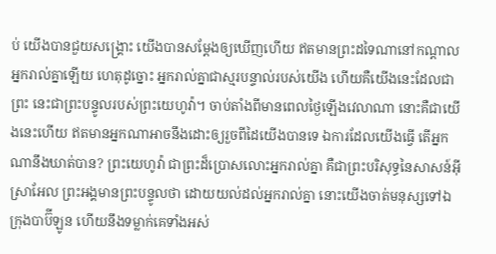ប់ យើងបានជួយសង្គ្រោះ យើងបានសម្ដែងឲ្យឃើញហើយ ឥតមានព្រះដទៃណានៅកណ្ដាលអ្នករាល់គ្នាឡើយ ហេតុដូច្នោះ អ្នករាល់គ្នាជាស្មរបន្ទាល់របស់យើង ហើយគឺយើងនេះដែលជាព្រះ នេះជាព្រះបន្ទូលរបស់ព្រះយេហូវ៉ា។ ចាប់តាំងពីមានពេលថ្ងៃឡើងវេលាណា នោះគឺជាយើងនេះហើយ ឥតមានអ្នកណាអាចនឹងដោះឲ្យរួចពីដៃយើងបានទេ ឯការដែលយើងធ្វើ តើអ្នកណានឹងឃាត់បាន? ព្រះយេហូវ៉ា ជាព្រះដ៏ប្រោសលោះអ្នករាល់គ្នា គឺជាព្រះបរិសុទ្ធនៃសាសន៍អ៊ីស្រាអែល ព្រះអង្គមានព្រះបន្ទូលថា ដោយយល់ដល់អ្នករាល់គ្នា នោះយើងចាត់មនុស្សទៅឯក្រុងបាប៊ីឡូន ហើយនឹងទម្លាក់គេទាំងអស់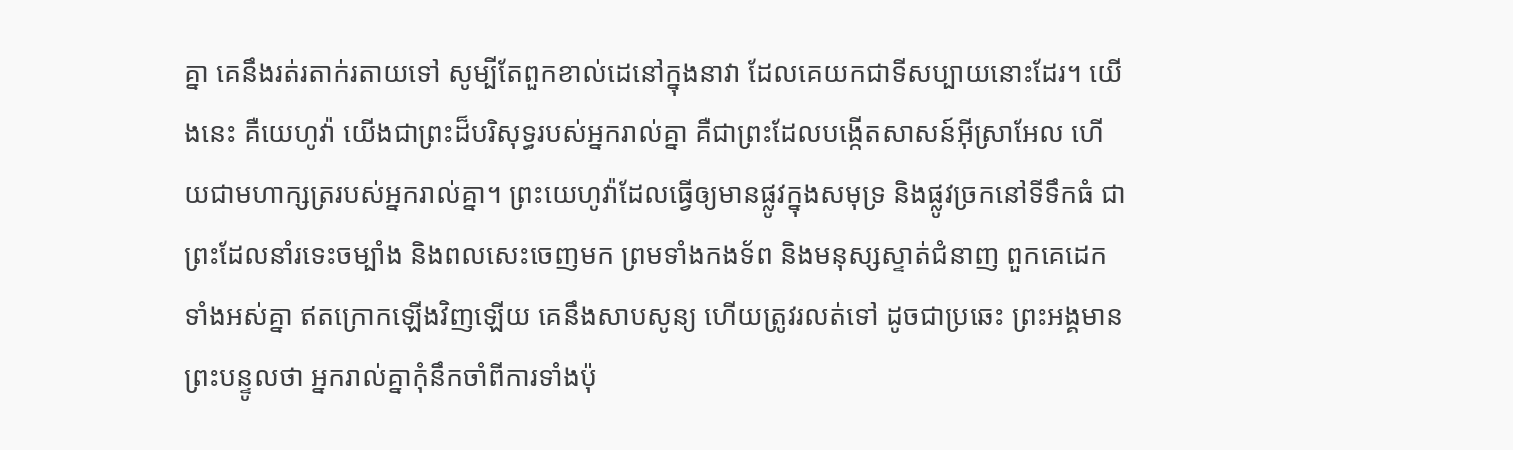គ្នា គេនឹងរត់រតាក់រតាយទៅ សូម្បីតែពួកខាល់ដេនៅក្នុងនាវា ដែលគេយកជាទីសប្បាយនោះដែរ។ យើងនេះ គឺយេហូវ៉ា យើងជាព្រះដ៏បរិសុទ្ធរបស់អ្នករាល់គ្នា គឺជាព្រះដែលបង្កើតសាសន៍អ៊ីស្រាអែល ហើយជាមហាក្សត្ររបស់អ្នករាល់គ្នា។ ព្រះយេហូវ៉ាដែលធ្វើឲ្យមានផ្លូវក្នុងសមុទ្រ និងផ្លូវច្រកនៅទីទឹកធំ ជាព្រះដែលនាំរទេះចម្បាំង និងពលសេះចេញមក ព្រមទាំងកងទ័ព និងមនុស្សស្ទាត់ជំនាញ ពួកគេដេកទាំងអស់គ្នា ឥតក្រោកឡើងវិញឡើយ គេនឹងសាបសូន្យ ហើយត្រូវរលត់ទៅ ដូចជាប្រឆេះ ព្រះអង្គមានព្រះបន្ទូលថា អ្នករាល់គ្នាកុំនឹកចាំពីការទាំងប៉ុ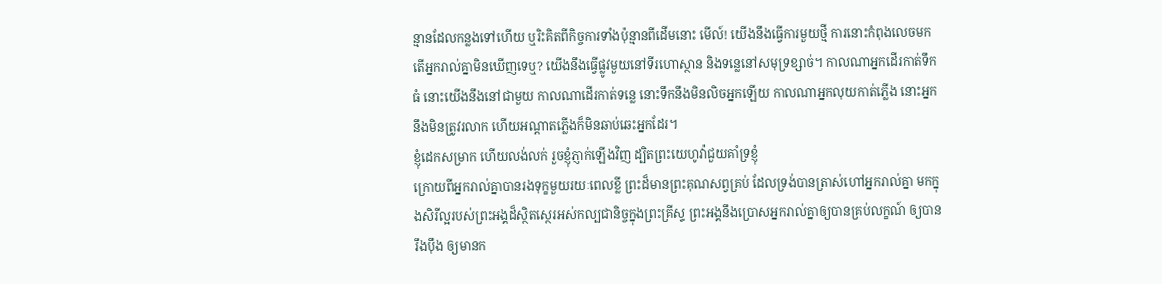ន្មានដែលកន្លងទៅហើយ ឬរិះគិតពីកិច្ចការទាំងប៉ុន្មានពីដើមនោះ មើល៍! យើងនឹងធ្វើការមួយថ្មី ការនោះកំពុងលេចមក តើអ្នករាល់គ្នាមិនឃើញទេឬ? យើងនឹងធ្វើផ្លូវមួយនៅទីរហោស្ថាន និងទន្លេនៅសមុទ្រខ្សាច់។ កាលណាអ្នកដើរកាត់ទឹកធំ នោះយើងនឹងនៅជាមួយ កាលណាដើរកាត់ទន្លេ នោះទឹកនឹងមិនលិចអ្នកឡើយ កាលណាអ្នកលុយកាត់ភ្លើង នោះអ្នកនឹងមិនត្រូវរលាក ហើយអណ្ដាតភ្លើងក៏មិនឆាប់ឆេះអ្នកដែរ។
ខ្ញុំដេកសម្រាក ហើយលង់លក់ រួចខ្ញុំភ្ញាក់ឡើងវិញ ដ្បិតព្រះយេហូវ៉ាជួយគាំទ្រខ្ញុំ
ក្រោយពីអ្នករាល់គ្នាបានរងទុក្ខមួយរយៈពេលខ្លី ព្រះដ៏មានព្រះគុណសព្វគ្រប់ ដែលទ្រង់បានត្រាស់ហៅអ្នករាល់គ្នា មកក្នុងសិរីល្អរបស់ព្រះអង្គដ៏ស្ថិតស្ថេរអស់កល្បជានិច្ចក្នុងព្រះគ្រីស្ទ ព្រះអង្គនឹងប្រោសអ្នករាល់គ្នាឲ្យបានគ្រប់លក្ខណ៍ ឲ្យបានរឹងប៉ឹង ឲ្យមានក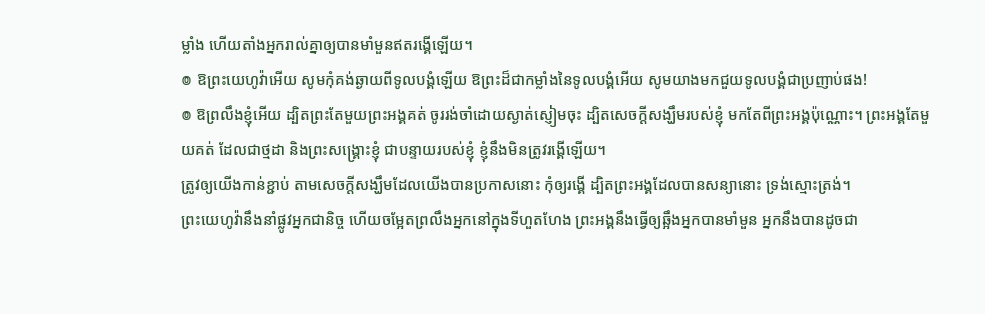ម្លាំង ហើយតាំងអ្នករាល់គ្នាឲ្យបានមាំមួនឥតរង្គើឡើយ។
៙ ឱព្រះយេហូវ៉ាអើយ សូមកុំគង់ឆ្ងាយពីទូលបង្គំឡើយ ឱព្រះដ៏ជាកម្លាំងនៃទូលបង្គំអើយ សូមយាងមកជួយទូលបង្គំជាប្រញាប់ផង!
៙ ឱព្រលឹងខ្ញុំអើយ ដ្បិតព្រះតែមួយព្រះអង្គគត់ ចូររង់ចាំដោយស្ងាត់ស្ញៀមចុះ ដ្បិតសេចក្ដីសង្ឃឹមរបស់ខ្ញុំ មកតែពីព្រះអង្គប៉ុណ្ណោះ។ ព្រះអង្គតែមួយគត់ ដែលជាថ្មដា និងព្រះសង្គ្រោះខ្ញុំ ជាបន្ទាយរបស់ខ្ញុំ ខ្ញុំនឹងមិនត្រូវរង្គើឡើយ។
ត្រូវឲ្យយើងកាន់ខ្ជាប់ តាមសេចក្តីសង្ឃឹមដែលយើងបានប្រកាសនោះ កុំឲ្យរង្គើ ដ្បិតព្រះអង្គដែលបានសន្យានោះ ទ្រង់ស្មោះត្រង់។
ព្រះយេហូវ៉ានឹងនាំផ្លូវអ្នកជានិច្ច ហើយចម្អែតព្រលឹងអ្នកនៅក្នុងទីហួតហែង ព្រះអង្គនឹងធ្វើឲ្យឆ្អឹងអ្នកបានមាំមួន អ្នកនឹងបានដូចជា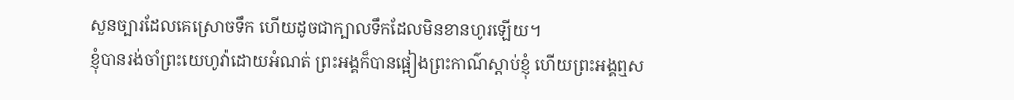សួនច្បារដែលគេស្រោចទឹក ហើយដូចជាក្បាលទឹកដែលមិនខានហូរឡើយ។
ខ្ញុំបានរង់ចាំព្រះយេហូវ៉ាដោយអំណត់ ព្រះអង្គក៏បានផ្អៀងព្រះកាណ៌ស្តាប់ខ្ញុំ ហើយព្រះអង្គឮស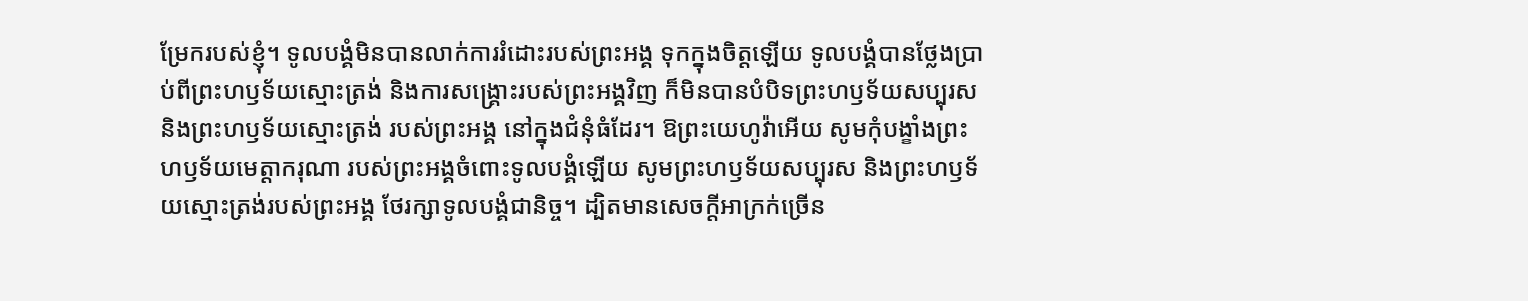ម្រែករបស់ខ្ញុំ។ ទូលបង្គំមិនបានលាក់ការរំដោះរបស់ព្រះអង្គ ទុកក្នុងចិត្តឡើយ ទូលបង្គំបានថ្លែងប្រាប់ពីព្រះហឫទ័យស្មោះត្រង់ និងការសង្គ្រោះរបស់ព្រះអង្គវិញ ក៏មិនបានបំបិទព្រះហឫទ័យសប្បុរស និងព្រះហឫទ័យស្មោះត្រង់ របស់ព្រះអង្គ នៅក្នុងជំនុំធំដែរ។ ឱព្រះយេហូវ៉ាអើយ សូមកុំបង្ខាំងព្រះហឫទ័យមេត្តាករុណា របស់ព្រះអង្គចំពោះទូលបង្គំឡើយ សូមព្រះហឫទ័យសប្បុរស និងព្រះហឫទ័យស្មោះត្រង់របស់ព្រះអង្គ ថែរក្សាទូលបង្គំជានិច្ច។ ដ្បិតមានសេចក្ដីអាក្រក់ច្រើន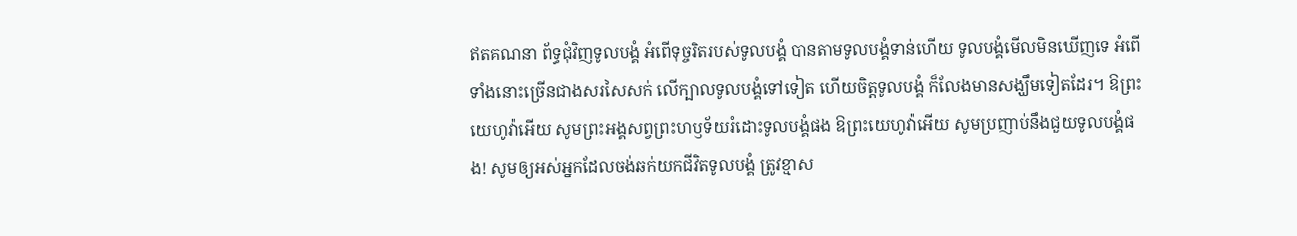ឥតគណនា ព័ទ្ធជុំវិញទូលបង្គំ អំពើទុច្ចរិតរបស់ទូលបង្គំ បានតាមទូលបង្គំទាន់ហើយ ទូលបង្គំមើលមិនឃើញទេ អំពើទាំងនោះច្រើនជាងសរសៃសក់ លើក្បាលទូលបង្គំទៅទៀត ហើយចិត្តទូលបង្គំ ក៏លែងមានសង្ឃឹមទៀតដែរ។ ឱព្រះយេហូវ៉ាអើយ សូមព្រះអង្គសព្វព្រះហឫទ័យរំដោះទូលបង្គំផង ឱព្រះយេហូវ៉ាអើយ សូមប្រញាប់នឹងជួយទូលបង្គំផង! សូមឲ្យអស់អ្នកដែលចង់ឆក់យកជីវិតទូលបង្គំ ត្រូវខ្មាស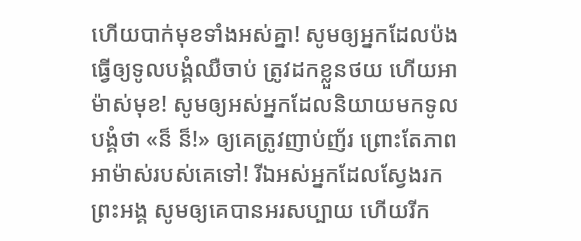ហើយបាក់មុខទាំងអស់គ្នា! សូមឲ្យអ្នកដែលប៉ងធ្វើឲ្យទូលបង្គំឈឺចាប់ ត្រូវដកខ្លួនថយ ហើយអាម៉ាស់មុខ! សូមឲ្យអស់អ្នកដែលនិយាយមកទូលបង្គំថា «ន៏ ន៏!» ឲ្យគេត្រូវញាប់ញ័រ ព្រោះតែភាពអាម៉ាស់របស់គេទៅ! រីឯអស់អ្នកដែលស្វែងរកព្រះអង្គ សូមឲ្យគេបានអរសប្បាយ ហើយរីក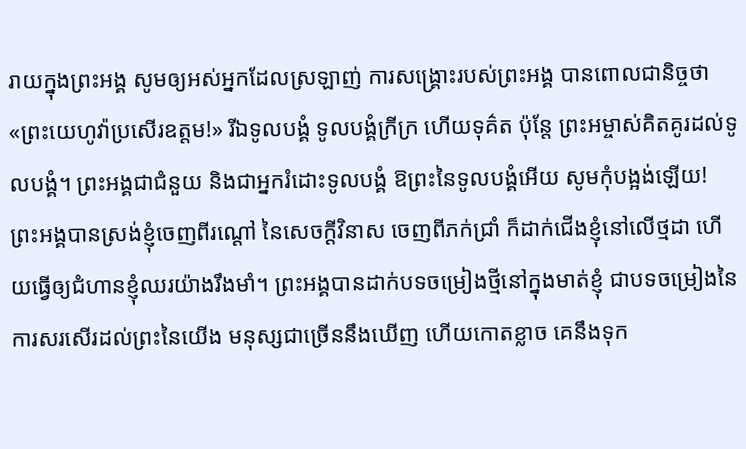រាយក្នុងព្រះអង្គ សូមឲ្យអស់អ្នកដែលស្រឡាញ់ ការសង្គ្រោះរបស់ព្រះអង្គ បានពោលជានិច្ចថា «ព្រះយេហូវ៉ាប្រសើរឧត្តម!» រីឯទូលបង្គំ ទូលបង្គំក្រីក្រ ហើយទុគ៌ត ប៉ុន្តែ ព្រះអម្ចាស់គិតគូរដល់ទូលបង្គំ។ ព្រះអង្គជាជំនួយ និងជាអ្នករំដោះទូលបង្គំ ឱព្រះនៃទូលបង្គំអើយ សូមកុំបង្អង់ឡើយ! ព្រះអង្គបានស្រង់ខ្ញុំចេញពីរណ្ដៅ នៃសេចក្ដីវិនាស ចេញពីភក់ជ្រាំ ក៏ដាក់ជើងខ្ញុំនៅលើថ្មដា ហើយធ្វើឲ្យជំហានខ្ញុំឈរយ៉ាងរឹងមាំ។ ព្រះអង្គបានដាក់បទចម្រៀងថ្មីនៅក្នុងមាត់ខ្ញុំ ជាបទចម្រៀងនៃការសរសើរដល់ព្រះនៃយើង មនុស្សជាច្រើននឹងឃើញ ហើយកោតខ្លាច គេនឹងទុក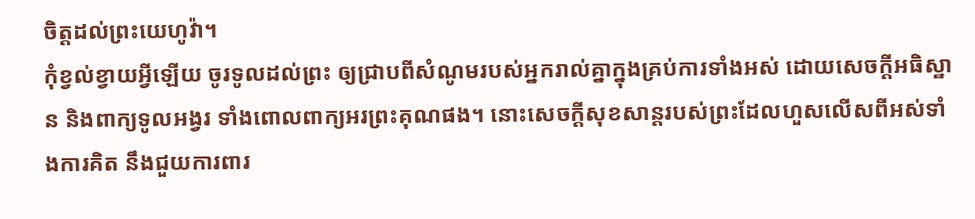ចិត្តដល់ព្រះយេហូវ៉ា។
កុំខ្វល់ខ្វាយអ្វីឡើយ ចូរទូលដល់ព្រះ ឲ្យជ្រាបពីសំណូមរបស់អ្នករាល់គ្នាក្នុងគ្រប់ការទាំងអស់ ដោយសេចក្ដីអធិស្ឋាន និងពាក្យទូលអង្វរ ទាំងពោលពាក្យអរព្រះគុណផង។ នោះសេចក្ដីសុខសាន្តរបស់ព្រះដែលហួសលើសពីអស់ទាំងការគិត នឹងជួយការពារ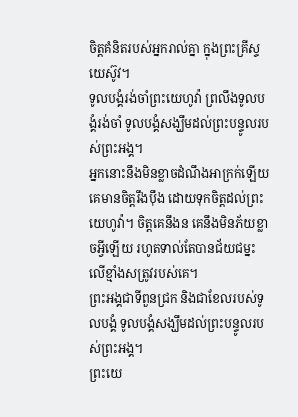ចិត្តគំនិតរបស់អ្នករាល់គ្នា ក្នុងព្រះគ្រីស្ទយេស៊ូវ។
ទូលបង្គំរង់ចាំព្រះយេហូវ៉ា ព្រលឹងទូលបង្គំរង់ចាំ ទូលបង្គំសង្ឃឹមដល់ព្រះបន្ទូលរបស់ព្រះអង្គ។
អ្នកនោះនឹងមិនខ្លាចដំណឹងអាក្រក់ឡើយ គេមានចិត្តរឹងប៉ឹង ដោយទុកចិត្តដល់ព្រះយេហូវ៉ា។ ចិត្តគេនឹងន គេនឹងមិនភ័យខ្លាចអ្វីឡើយ រហូតទាល់តែបានជ័យជម្នះ លើខ្មាំងសត្រូវរបស់គេ។
ព្រះអង្គជាទីពួនជ្រក និងជាខែលរបស់ទូលបង្គំ ទូលបង្គំសង្ឃឹមដល់ព្រះបន្ទូលរបស់ព្រះអង្គ។
ព្រះយេ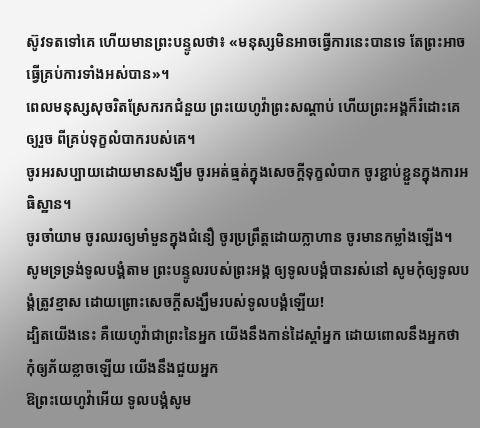ស៊ូវទតទៅគេ ហើយមានព្រះបន្ទូលថា៖ «មនុស្សមិនអាចធ្វើការនេះបានទេ តែព្រះអាចធ្វើគ្រប់ការទាំងអស់បាន»។
ពេលមនុស្សសុចរិតស្រែករកជំនួយ ព្រះយេហូវ៉ាព្រះសណ្ដាប់ ហើយព្រះអង្គក៏រំដោះគេឲ្យរួច ពីគ្រប់ទុក្ខលំបាករបស់គេ។
ចូរអរសប្បាយដោយមានសង្ឃឹម ចូរអត់ធ្មត់ក្នុងសេចក្តីទុក្ខលំបាក ចូរខ្ជាប់ខ្ជួនក្នុងការអធិស្ឋាន។
ចូរចាំយាម ចូរឈរឲ្យមាំមួនក្នុងជំនឿ ចូរប្រព្រឹត្តដោយក្លាហាន ចូរមានកម្លាំងឡើង។
សូមទ្រទ្រង់ទូលបង្គំតាម ព្រះបន្ទូលរបស់ព្រះអង្គ ឲ្យទូលបង្គំបានរស់នៅ សូមកុំឲ្យទូលបង្គំត្រូវខ្មាស ដោយព្រោះសេចក្ដីសង្ឃឹមរបស់ទូលបង្គំឡើយ!
ដ្បិតយើងនេះ គឺយេហូវ៉ាជាព្រះនៃអ្នក យើងនឹងកាន់ដៃស្តាំអ្នក ដោយពោលនឹងអ្នកថា កុំឲ្យភ័យខ្លាចឡើយ យើងនឹងជួយអ្នក
ឱព្រះយេហូវ៉ាអើយ ទូលបង្គំសូម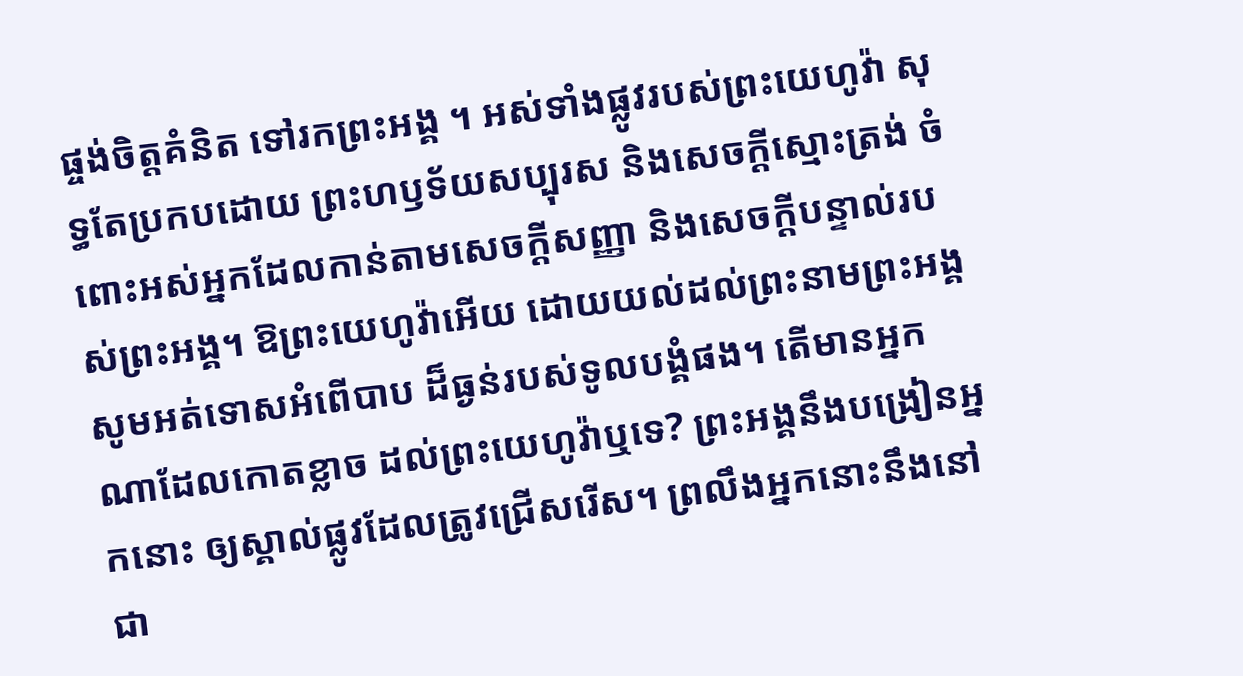ផ្ចង់ចិត្តគំនិត ទៅរកព្រះអង្គ ។ អស់ទាំងផ្លូវរបស់ព្រះយេហូវ៉ា សុទ្ធតែប្រកបដោយ ព្រះហឫទ័យសប្បុរស និងសេចក្ដីស្មោះត្រង់ ចំពោះអស់អ្នកដែលកាន់តាមសេចក្ដីសញ្ញា និងសេចក្ដីបន្ទាល់របស់ព្រះអង្គ។ ឱព្រះយេហូវ៉ាអើយ ដោយយល់ដល់ព្រះនាមព្រះអង្គ សូមអត់ទោសអំពើបាប ដ៏ធ្ងន់របស់ទូលបង្គំផង។ តើមានអ្នកណាដែលកោតខ្លាច ដល់ព្រះយេហូវ៉ាឬទេ? ព្រះអង្គនឹងបង្រៀនអ្នកនោះ ឲ្យស្គាល់ផ្លូវដែលត្រូវជ្រើសរើស។ ព្រលឹងអ្នកនោះនឹងនៅជា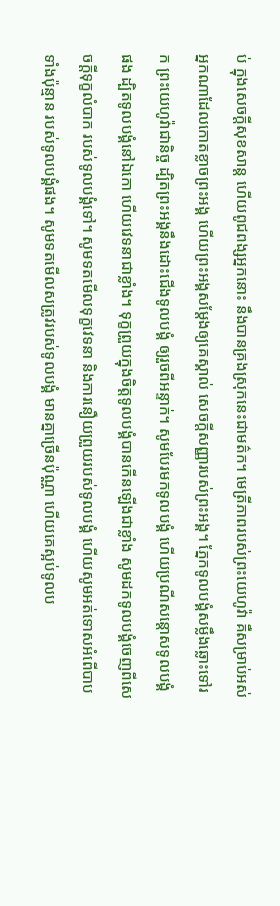ប់ ក្នុងសេចក្ដីសុខសាន្ត ហើយពូជពង្សអ្នកនោះ នឹងបានគ្រងស្រុកនេះជាមត៌ក។ មេត្រីភាពរបស់ព្រះយេហូវ៉ា គឺសម្រាប់អស់អ្នកណាដែលកោតខ្លាចព្រះអង្គ ហើយព្រះអង្គសម្ដែងឲ្យគេស្គាល់ សេចក្ដីសញ្ញារបស់ព្រះអង្គ។ ភ្នែកទូលបង្គំសម្លឹងឆ្លោះទៅរក ព្រះយេហូវ៉ាជានិច្ច ដ្បិតព្រះអង្គនឹងដោះជើងទូលបង្គំ ឲ្យរួចពីអន្ទាក់។ សូមបែរមកទូលបង្គំ ហើយប្រណីសន្ដោសទូលបង្គំផង ដ្បិតទូលបង្គំនៅឯកោ ហើយវេទនាជាខ្លាំង។ ទុក្ខព្រួយក្នុងចិត្តទូលបង្គំបានកើនឡើងជាខ្លាំង សូមដកទូលបង្គំចេញពីសេចក្ដីទុក្ខលំបាក របស់ទូលបង្គំទៅ។ សូមទតមើលទុក្ខវេទនា និងការនឿយព្រួយរបស់ទូលបង្គំ ហើយសូមអត់ទោសអំពើបាបទាំងប៉ុន្មាន របស់ទូលបង្គំផង។ សូមទតមើលសត្រូវរបស់ទូលបង្គំ មានគ្នាច្រើនប៉ុណ្ណា ហើយគេស្អប់ទូលប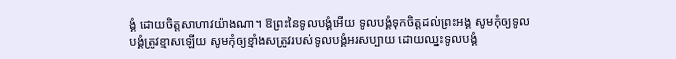ង្គំ ដោយចិត្តសាហាវយ៉ាងណា។ ឱព្រះនៃទូលបង្គំអើយ ទូលបង្គំទុកចិត្តដល់ព្រះអង្គ សូមកុំឲ្យទូលបង្គំត្រូវខ្មាសឡើយ សូមកុំឲ្យខ្មាំងសត្រូវរបស់ទូលបង្គំអរសប្បាយ ដោយឈ្នះទូលបង្គំ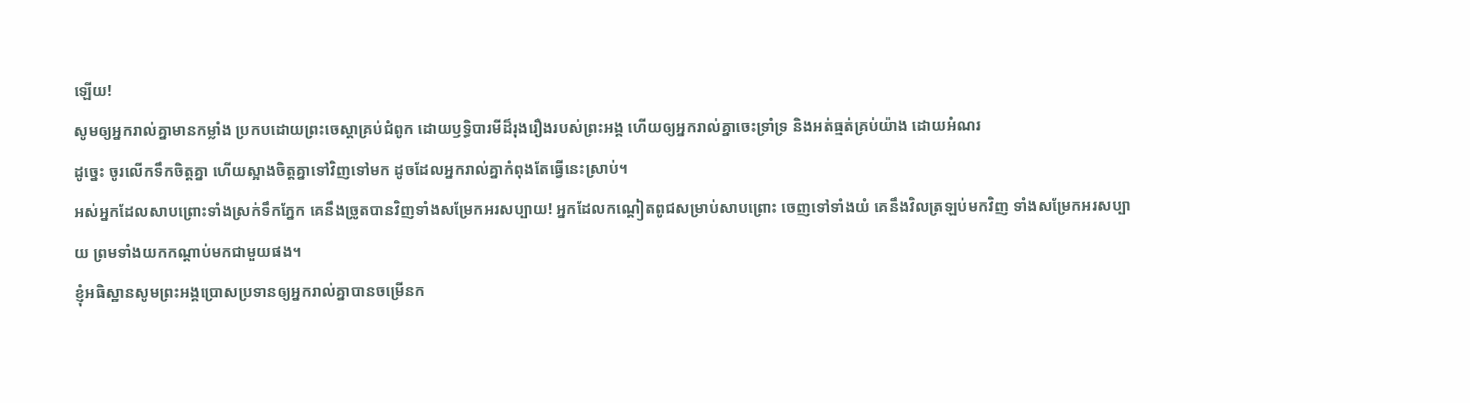ឡើយ!
សូមឲ្យអ្នករាល់គ្នាមានកម្លាំង ប្រកបដោយព្រះចេស្ដាគ្រប់ជំពូក ដោយឫទ្ធិបារមីដ៏រុងរឿងរបស់ព្រះអង្គ ហើយឲ្យអ្នករាល់គ្នាចេះទ្រាំទ្រ និងអត់ធ្មត់គ្រប់យ៉ាង ដោយអំណរ
ដូច្នេះ ចូរលើកទឹកចិត្តគ្នា ហើយស្អាងចិត្តគ្នាទៅវិញទៅមក ដូចដែលអ្នករាល់គ្នាកំពុងតែធ្វើនេះស្រាប់។
អស់អ្នកដែលសាបព្រោះទាំងស្រក់ទឹកភ្នែក គេនឹងច្រូតបានវិញទាំងសម្រែកអរសប្បាយ! អ្នកដែលកណ្ដៀតពូជសម្រាប់សាបព្រោះ ចេញទៅទាំងយំ គេនឹងវិលត្រឡប់មកវិញ ទាំងសម្រែកអរសប្បាយ ព្រមទាំងយកកណ្ដាប់មកជាមួយផង។
ខ្ញុំអធិស្ឋានសូមព្រះអង្គប្រោសប្រទានឲ្យអ្នករាល់គ្នាបានចម្រើនក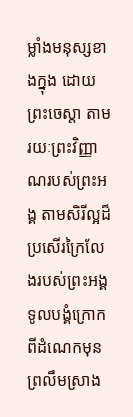ម្លាំងមនុស្សខាងក្នុង ដោយព្រះចេស្ដា តាមរយៈព្រះវិញ្ញាណរបស់ព្រះអង្គ តាមសិរីល្អដ៏ប្រសើរក្រៃលែងរបស់ព្រះអង្គ
ទូលបង្គំក្រោកពីដំណេកមុនព្រលឹមស្រាង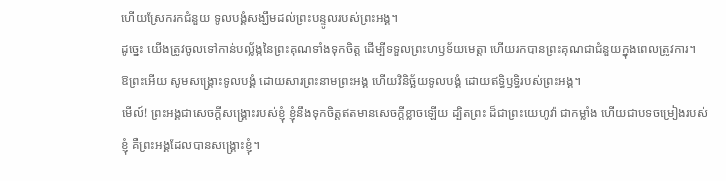ហើយស្រែករកជំនួយ ទូលបង្គំសង្ឃឹមដល់ព្រះបន្ទូលរបស់ព្រះអង្គ។
ដូច្នេះ យើងត្រូវចូលទៅកាន់បល្ល័ង្កនៃព្រះគុណទាំងទុកចិត្ត ដើម្បីទទួលព្រះហឫទ័យមេត្តា ហើយរកបានព្រះគុណជាជំនួយក្នុងពេលត្រូវការ។
ឱព្រះអើយ សូមសង្គ្រោះទូលបង្គំ ដោយសារព្រះនាមព្រះអង្គ ហើយវិនិច្ឆ័យទូលបង្គំ ដោយឥទ្ធិឫទ្ធិរបស់ព្រះអង្គ។
មើល៍! ព្រះអង្គជាសេចក្ដីសង្គ្រោះរបស់ខ្ញុំ ខ្ញុំនឹងទុកចិត្តឥតមានសេចក្ដីខ្លាចឡើយ ដ្បិតព្រះ ដ៏ជាព្រះយេហូវ៉ា ជាកម្លាំង ហើយជាបទចម្រៀងរបស់ខ្ញុំ គឺព្រះអង្គដែលបានសង្គ្រោះខ្ញុំ។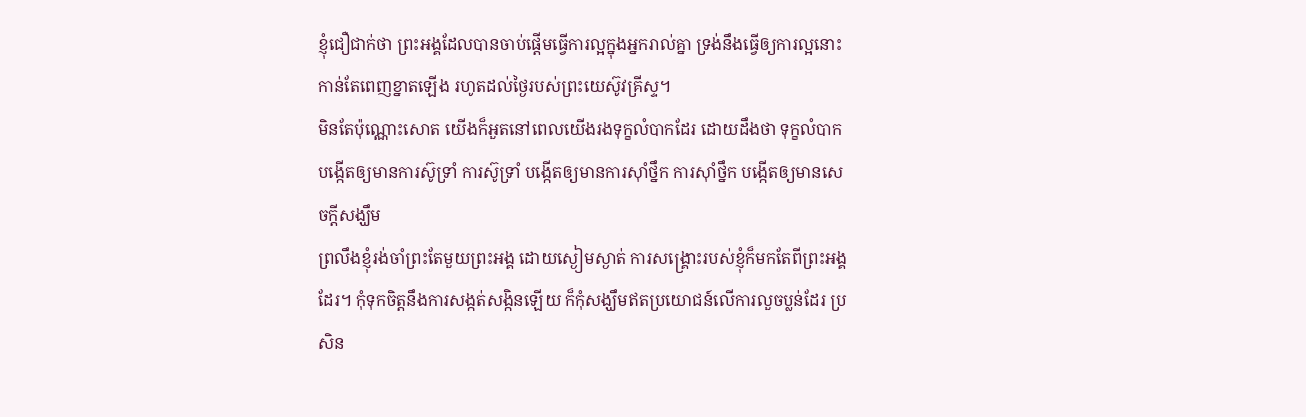ខ្ញុំជឿជាក់ថា ព្រះអង្គដែលបានចាប់ផ្តើមធ្វើការល្អក្នុងអ្នករាល់គ្នា ទ្រង់នឹងធ្វើឲ្យការល្អនោះកាន់តែពេញខ្នាតឡើង រហូតដល់ថ្ងៃរបស់ព្រះយេស៊ូវគ្រីស្ទ។
មិនតែប៉ុណ្ណោះសោត យើងក៏អួតនៅពេលយើងរងទុក្ខលំបាកដែរ ដោយដឹងថា ទុក្ខលំបាកបង្កើតឲ្យមានការស៊ូទ្រាំ ការស៊ូទ្រាំ បង្កើតឲ្យមានការស៊ាំថ្នឹក ការស៊ាំថ្នឹក បង្កើតឲ្យមានសេចក្តីសង្ឃឹម
ព្រលឹងខ្ញុំរង់ចាំព្រះតែមួយព្រះអង្គ ដោយស្ងៀមស្ងាត់ ការសង្គ្រោះរបស់ខ្ញុំក៏មកតែពីព្រះអង្គដែរ។ កុំទុកចិត្តនឹងការសង្កត់សង្កិនឡើយ ក៏កុំសង្ឃឹមឥតប្រយោជន៍លើការលួចប្លន់ដែរ ប្រសិន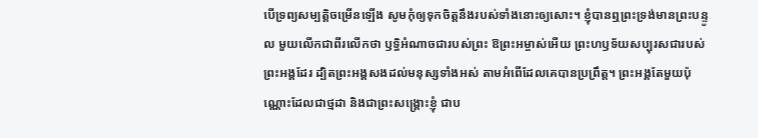បើទ្រព្យសម្បត្តិចម្រើនឡើង សូមកុំឲ្យទុកចិត្តនឹងរបស់ទាំងនោះឲ្យសោះ។ ខ្ញុំបានឮព្រះទ្រង់មានព្រះបន្ទូល មួយលើកជាពីរលើកថា ឫទ្ធិអំណាចជារបស់ព្រះ ឱព្រះអម្ចាស់អើយ ព្រះហឫទ័យសប្បុរសជារបស់ព្រះអង្គដែរ ដ្បិតព្រះអង្គសងដល់មនុស្សទាំងអស់ តាមអំពើដែលគេបានប្រព្រឹត្ត។ ព្រះអង្គតែមួយប៉ុណ្ណោះដែលជាថ្មដា និងជាព្រះសង្គ្រោះខ្ញុំ ជាប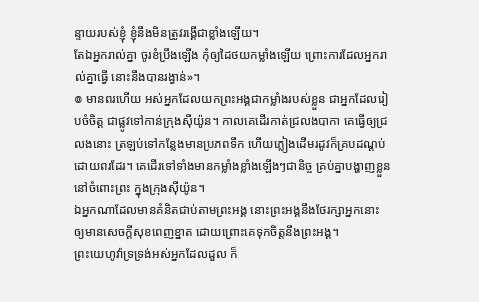ន្ទាយរបស់ខ្ញុំ ខ្ញុំនឹងមិនត្រូវរង្គើជាខ្លាំងឡើយ។
តែឯអ្នករាល់គ្នា ចូរខំប្រឹងឡើង កុំឲ្យដៃថយកម្លាំងឡើយ ព្រោះការដែលអ្នករាល់គ្នាធ្វើ នោះនឹងបានរង្វាន់»។
៙ មានពរហើយ អស់អ្នកដែលយកព្រះអង្គជាកម្លាំងរបស់ខ្លួន ជាអ្នកដែលរៀបចំចិត្ត ជាផ្លូវទៅកាន់ក្រុងស៊ីយ៉ូន។ កាលគេដើរកាត់ជ្រលងបាកា គេធ្វើឲ្យជ្រលងនោះ ត្រឡប់ទៅកន្លែងមានប្រភពទឹក ហើយភ្លៀងដើមរដូវក៏គ្របដណ្ដប់ដោយពរដែរ។ គេដើរទៅទាំងមានកម្លាំងខ្លាំងឡើងៗជានិច្ច គ្រប់គ្នាបង្ហាញខ្លួននៅចំពោះព្រះ ក្នុងក្រុងស៊ីយ៉ូន។
ឯអ្នកណាដែលមានគំនិតជាប់តាមព្រះអង្គ នោះព្រះអង្គនឹងថែរក្សាអ្នកនោះ ឲ្យមានសេចក្ដីសុខពេញខ្នាត ដោយព្រោះគេទុកចិត្តនឹងព្រះអង្គ។
ព្រះយេហូវ៉ាទ្រទ្រង់អស់អ្នកដែលដួល ក៏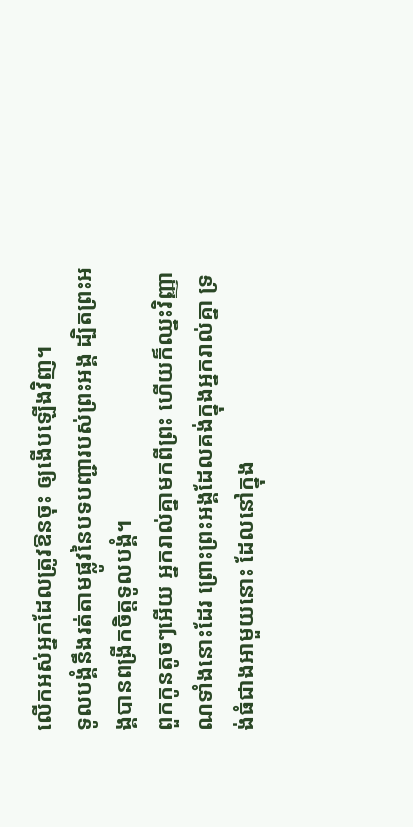លើកអស់អ្នកដែលត្រូវឱនចុះ ឲ្យងើបឡើងវិញ។
ទូលបង្គំនឹងរត់តាមផ្លូវនៃបទបញ្ជារបស់ព្រះអង្គ ដ្បិតព្រះអង្គបានពង្រីកចិត្តទូលបង្គំ។
ពួកកូនតូចៗអើយ អ្នករាល់គ្នាមកពីព្រះ ហើយក៏ឈ្នះវិញ្ញាណទាំងនោះដែរ ព្រោះព្រះអង្គដែលគង់ក្នុងអ្នករាល់គ្នា ទ្រង់ធំជាងអាមួយនោះ ដែលនៅក្នុង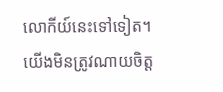លោកីយ៍នេះទៅទៀត។
យើងមិនត្រូវណាយចិត្ត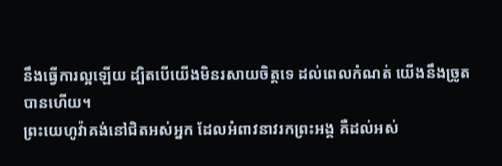នឹងធ្វើការល្អឡើយ ដ្បិតបើយើងមិនរសាយចិត្តទេ ដល់ពេលកំណត់ យើងនឹងច្រូតបានហើយ។
ព្រះយេហូវ៉ាគង់នៅជិតអស់អ្នក ដែលអំពាវនាវរកព្រះអង្គ គឺដល់អស់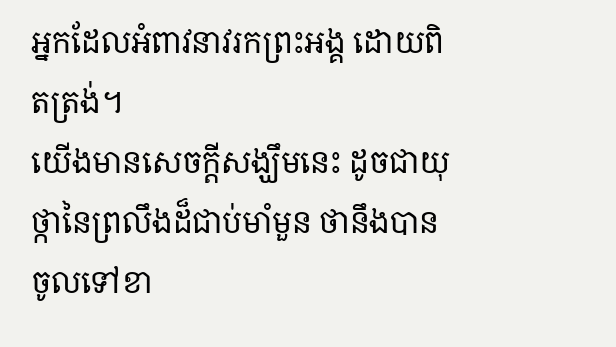អ្នកដែលអំពាវនាវរកព្រះអង្គ ដោយពិតត្រង់។
យើងមានសេចក្ដីសង្ឃឹមនេះ ដូចជាយុថ្កានៃព្រលឹងដ៏ជាប់មាំមួន ថានឹងបានចូលទៅខា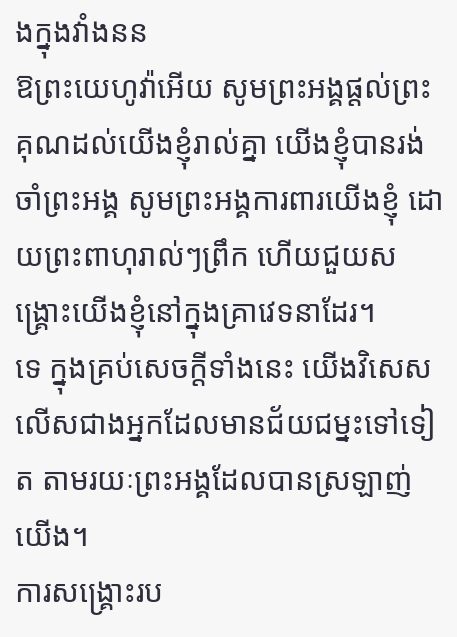ងក្នុងវាំងនន
ឱព្រះយេហូវ៉ាអើយ សូមព្រះអង្គផ្តល់ព្រះគុណដល់យើងខ្ញុំរាល់គ្នា យើងខ្ញុំបានរង់ចាំព្រះអង្គ សូមព្រះអង្គការពារយើងខ្ញុំ ដោយព្រះពាហុរាល់ៗព្រឹក ហើយជួយសង្គ្រោះយើងខ្ញុំនៅក្នុងគ្រាវេទនាដែរ។
ទេ ក្នុងគ្រប់សេចក្តីទាំងនេះ យើងវិសេសលើសជាងអ្នកដែលមានជ័យជម្នះទៅទៀត តាមរយៈព្រះអង្គដែលបានស្រឡាញ់យើង។
ការសង្គ្រោះរប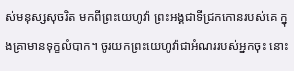ស់មនុស្សសុចរិត មកពីព្រះយេហូវ៉ា ព្រះអង្គជាទីជ្រកកោនរបស់គេ ក្នុងគ្រាមានទុក្ខលំបាក។ ចូរយកព្រះយេហូវ៉ាជាអំណររបស់អ្នកចុះ នោះ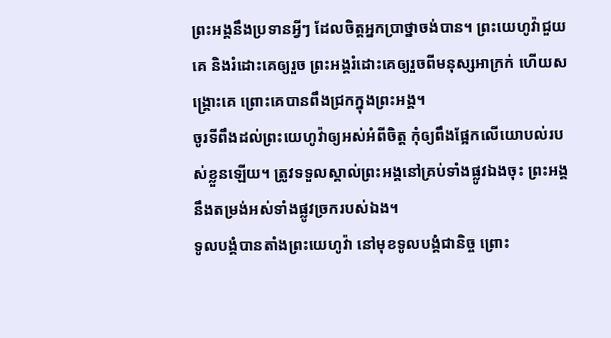ព្រះអង្គនឹងប្រទានអ្វីៗ ដែលចិត្តអ្នកប្រាថ្នាចង់បាន។ ព្រះយេហូវ៉ាជួយគេ និងរំដោះគេឲ្យរួច ព្រះអង្គរំដោះគេឲ្យរួចពីមនុស្សអាក្រក់ ហើយសង្គ្រោះគេ ព្រោះគេបានពឹងជ្រកក្នុងព្រះអង្គ។
ចូរទីពឹងដល់ព្រះយេហូវ៉ាឲ្យអស់អំពីចិត្ត កុំឲ្យពឹងផ្អែកលើយោបល់របស់ខ្លួនឡើយ។ ត្រូវទទួលស្គាល់ព្រះអង្គនៅគ្រប់ទាំងផ្លូវឯងចុះ ព្រះអង្គនឹងតម្រង់អស់ទាំងផ្លូវច្រករបស់ឯង។
ទូលបង្គំបានតាំងព្រះយេហូវ៉ា នៅមុខទូលបង្គំជានិច្ច ព្រោះ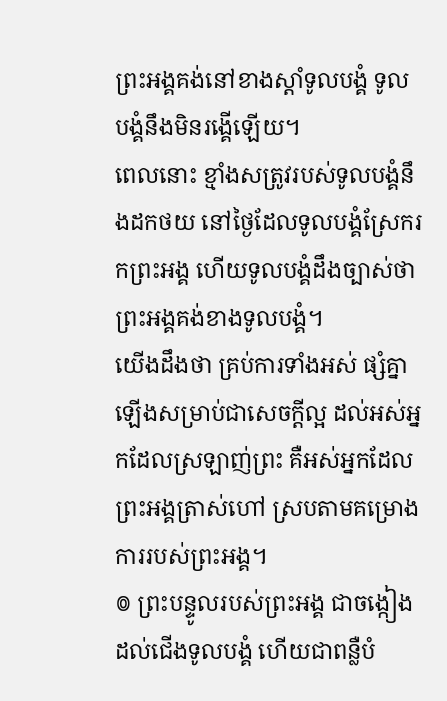ព្រះអង្គគង់នៅខាងស្តាំទូលបង្គំ ទូលបង្គំនឹងមិនរង្គើឡើយ។
ពេលនោះ ខ្មាំងសត្រូវរបស់ទូលបង្គំនឹងដកថយ នៅថ្ងៃដែលទូលបង្គំស្រែករកព្រះអង្គ ហើយទូលបង្គំដឹងច្បាស់ថា ព្រះអង្គគង់ខាងទូលបង្គំ។
យើងដឹងថា គ្រប់ការទាំងអស់ ផ្សំគ្នាឡើងសម្រាប់ជាសេចក្តីល្អ ដល់អស់អ្នកដែលស្រឡាញ់ព្រះ គឺអស់អ្នកដែលព្រះអង្គត្រាស់ហៅ ស្របតាមគម្រោងការរបស់ព្រះអង្គ។
៙ ព្រះបន្ទូលរបស់ព្រះអង្គ ជាចង្កៀងដល់ជើងទូលបង្គំ ហើយជាពន្លឺបំ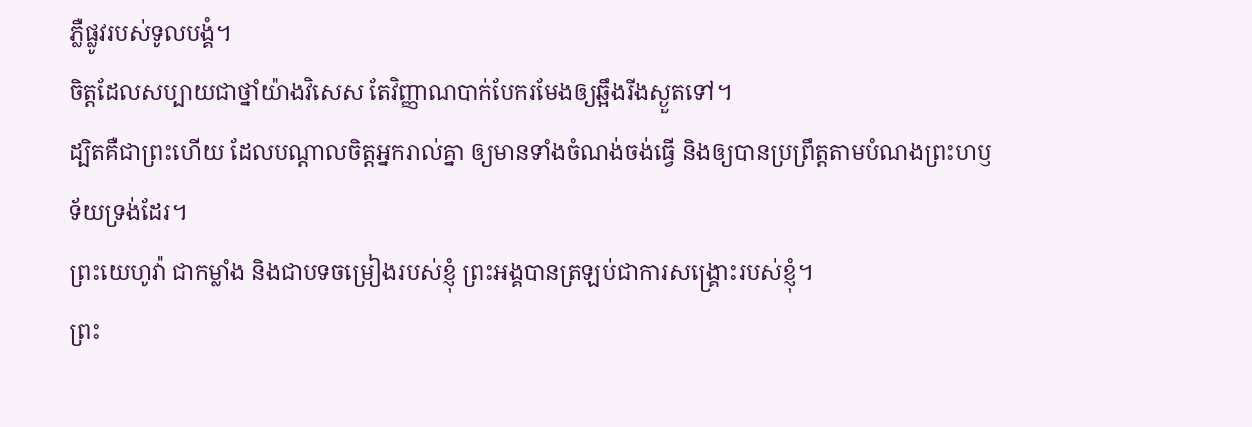ភ្លឺផ្លូវរបស់ទូលបង្គំ។
ចិត្តដែលសប្បាយជាថ្នាំយ៉ាងវិសេស តែវិញ្ញាណបាក់បែករមែងឲ្យឆ្អឹងរីងស្ងួតទៅ។
ដ្បិតគឺជាព្រះហើយ ដែលបណ្តាលចិត្តអ្នករាល់គ្នា ឲ្យមានទាំងចំណង់ចង់ធ្វើ និងឲ្យបានប្រព្រឹត្តតាមបំណងព្រះហឫទ័យទ្រង់ដែរ។
ព្រះយេហូវ៉ា ជាកម្លាំង និងជាបទចម្រៀងរបស់ខ្ញុំ ព្រះអង្គបានត្រឡប់ជាការសង្គ្រោះរបស់ខ្ញុំ។
ព្រះ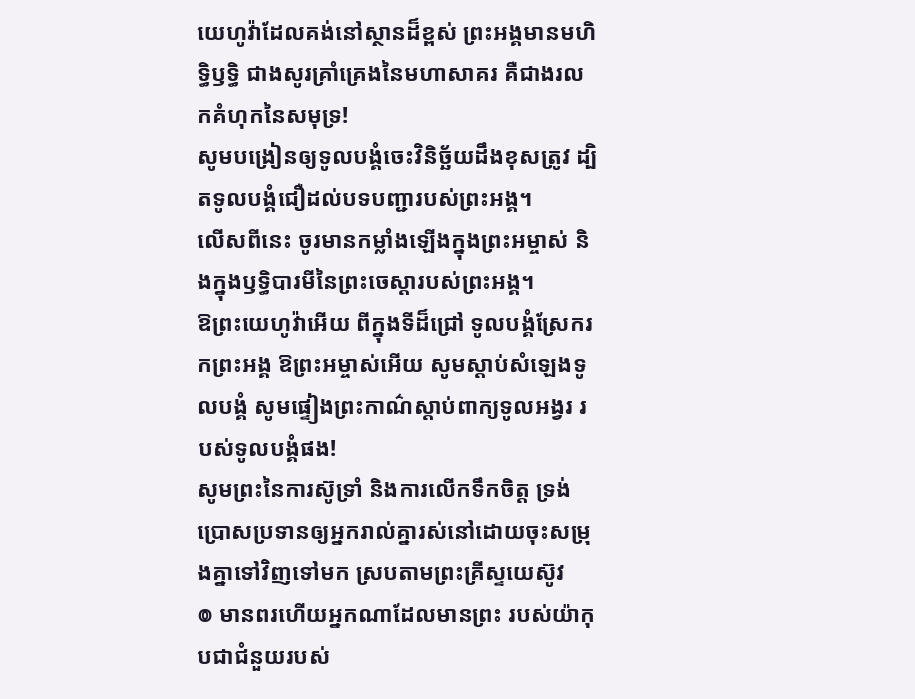យេហូវ៉ាដែលគង់នៅស្ថានដ៏ខ្ពស់ ព្រះអង្គមានមហិទ្ធិឫទ្ធិ ជាងសូរគ្រាំគ្រេងនៃមហាសាគរ គឺជាងរលកគំហុកនៃសមុទ្រ!
សូមបង្រៀនឲ្យទូលបង្គំចេះវិនិច្ឆ័យដឹងខុសត្រូវ ដ្បិតទូលបង្គំជឿដល់បទបញ្ជារបស់ព្រះអង្គ។
លើសពីនេះ ចូរមានកម្លាំងឡើងក្នុងព្រះអម្ចាស់ និងក្នុងឫទ្ធិបារមីនៃព្រះចេស្តារបស់ព្រះអង្គ។
ឱព្រះយេហូវ៉ាអើយ ពីក្នុងទីដ៏ជ្រៅ ទូលបង្គំស្រែករកព្រះអង្គ ឱព្រះអម្ចាស់អើយ សូមស្តាប់សំឡេងទូលបង្គំ សូមផ្ទៀងព្រះកាណ៌ស្តាប់ពាក្យទូលអង្វរ របស់ទូលបង្គំផង!
សូមព្រះនៃការស៊ូទ្រាំ និងការលើកទឹកចិត្ត ទ្រង់ប្រោសប្រទានឲ្យអ្នករាល់គ្នារស់នៅដោយចុះសម្រុងគ្នាទៅវិញទៅមក ស្របតាមព្រះគ្រីស្ទយេស៊ូវ
៙ មានពរហើយអ្នកណាដែលមានព្រះ របស់យ៉ាកុបជាជំនួយរបស់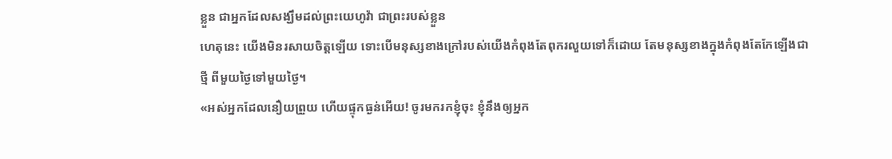ខ្លួន ជាអ្នកដែលសង្ឃឹមដល់ព្រះយេហូវ៉ា ជាព្រះរបស់ខ្លួន
ហេតុនេះ យើងមិនរសាយចិត្តឡើយ ទោះបើមនុស្សខាងក្រៅរបស់យើងកំពុងតែពុករលួយទៅក៏ដោយ តែមនុស្សខាងក្នុងកំពុងតែកែឡើងជាថ្មី ពីមួយថ្ងៃទៅមួយថ្ងៃ។
«អស់អ្នកដែលនឿយព្រួយ ហើយផ្ទុកធ្ងន់អើយ! ចូរមករកខ្ញុំចុះ ខ្ញុំនឹងឲ្យអ្នក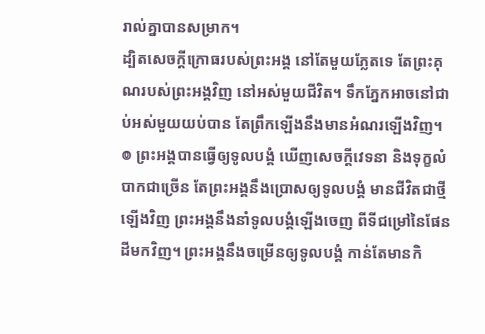រាល់គ្នាបានសម្រាក។
ដ្បិតសេចក្ដីក្រោធរបស់ព្រះអង្គ នៅតែមួយភ្លែតទេ តែព្រះគុណរបស់ព្រះអង្គវិញ នៅអស់មួយជីវិត។ ទឹកភ្នែកអាចនៅជាប់អស់មួយយប់បាន តែព្រឹកឡើងនឹងមានអំណរឡើងវិញ។
៙ ព្រះអង្គបានធ្វើឲ្យទូលបង្គំ ឃើញសេចក្ដីវេទនា និងទុក្ខលំបាកជាច្រើន តែព្រះអង្គនឹងប្រោសឲ្យទូលបង្គំ មានជីវិតជាថ្មីឡើងវិញ ព្រះអង្គនឹងនាំទូលបង្គំឡើងចេញ ពីទីជម្រៅនៃផែនដីមកវិញ។ ព្រះអង្គនឹងចម្រើនឲ្យទូលបង្គំ កាន់តែមានកិ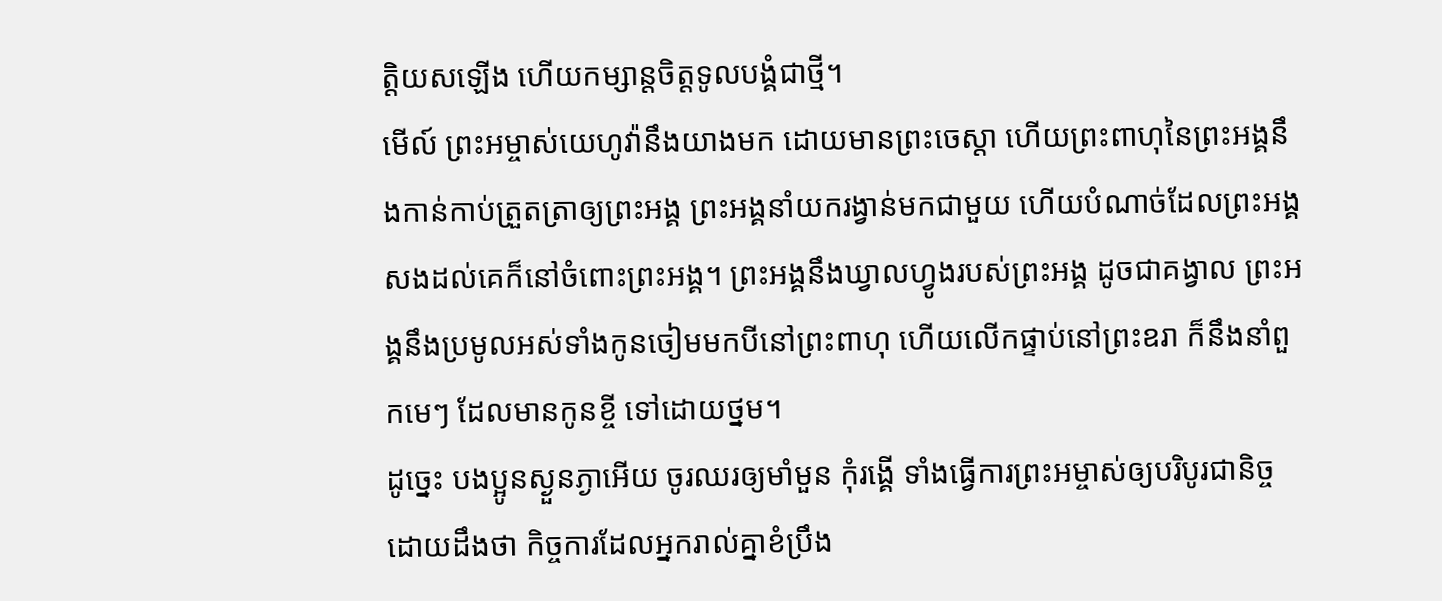ត្ដិយសឡើង ហើយកម្សាន្តចិត្តទូលបង្គំជាថ្មី។
មើល៍ ព្រះអម្ចាស់យេហូវ៉ានឹងយាងមក ដោយមានព្រះចេស្តា ហើយព្រះពាហុនៃព្រះអង្គនឹងកាន់កាប់ត្រួតត្រាឲ្យព្រះអង្គ ព្រះអង្គនាំយករង្វាន់មកជាមួយ ហើយបំណាច់ដែលព្រះអង្គសងដល់គេក៏នៅចំពោះព្រះអង្គ។ ព្រះអង្គនឹងឃ្វាលហ្វូងរបស់ព្រះអង្គ ដូចជាគង្វាល ព្រះអង្គនឹងប្រមូលអស់ទាំងកូនចៀមមកបីនៅព្រះពាហុ ហើយលើកផ្ទាប់នៅព្រះឧរា ក៏នឹងនាំពួកមេៗ ដែលមានកូនខ្ចី ទៅដោយថ្នម។
ដូច្នេះ បងប្អូនស្ងួនភ្ងាអើយ ចូរឈរឲ្យមាំមួន កុំរង្គើ ទាំងធ្វើការព្រះអម្ចាស់ឲ្យបរិបូរជានិច្ច ដោយដឹងថា កិច្ចការដែលអ្នករាល់គ្នាខំប្រឹង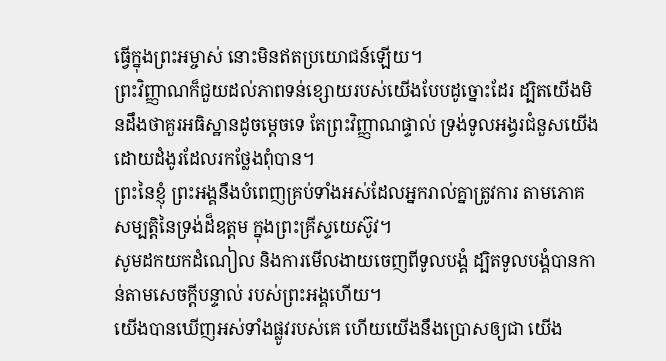ធ្វើក្នុងព្រះអម្ចាស់ នោះមិនឥតប្រយោជន៍ឡើយ។
ព្រះវិញ្ញាណក៏ជួយដល់ភាពទន់ខ្សោយរបស់យើងបែបដូច្នោះដែរ ដ្បិតយើងមិនដឹងថាគួរអធិស្ឋានដូចម្តេចទេ តែព្រះវិញ្ញាណផ្ទាល់ ទ្រង់ទូលអង្វរជំនួសយើង ដោយដំងូរដែលរកថ្លែងពុំបាន។
ព្រះនៃខ្ញុំ ព្រះអង្គនឹងបំពេញគ្រប់ទាំងអស់ដែលអ្នករាល់គ្នាត្រូវការ តាមភោគសម្បត្តិនៃទ្រង់ដ៏ឧត្តម ក្នុងព្រះគ្រីស្ទយេស៊ូវ។
សូមដកយកដំណៀល និងការមើលងាយចេញពីទូលបង្គំ ដ្បិតទូលបង្គំបានកាន់តាមសេចក្ដីបន្ទាល់ របស់ព្រះអង្គហើយ។
យើងបានឃើញអស់ទាំងផ្លូវរបស់គេ ហើយយើងនឹងប្រោសឲ្យជា យើង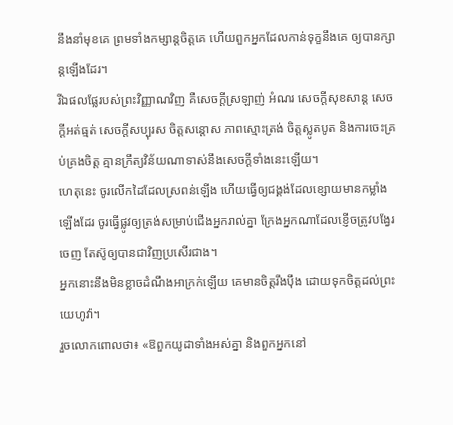នឹងនាំមុខគេ ព្រមទាំងកម្សាន្តចិត្តគេ ហើយពួកអ្នកដែលកាន់ទុក្ខនឹងគេ ឲ្យបានក្សាន្តឡើងដែរ។
រីឯផលផ្លែរបស់ព្រះវិញ្ញាណវិញ គឺសេចក្ដីស្រឡាញ់ អំណរ សេចក្ដីសុខសាន្ត សេចក្ដីអត់ធ្មត់ សេចក្ដីសប្បុរស ចិត្តសន្ដោស ភាពស្មោះត្រង់ ចិត្តស្លូតបូត និងការចេះគ្រប់គ្រងចិត្ត គ្មានក្រឹត្យវិន័យណាទាស់នឹងសេចក្ដីទាំងនេះឡើយ។
ហេតុនេះ ចូរលើកដៃដែលស្រពន់ឡើង ហើយធ្វើឲ្យជង្គង់ដែលខ្សោយមានកម្លាំងឡើងដែរ ចូរធ្វើផ្លូវឲ្យត្រង់សម្រាប់ជើងអ្នករាល់គ្នា ក្រែងអ្នកណាដែលខ្ញើចត្រូវបង្វែរចេញ តែស៊ូឲ្យបានជាវិញប្រសើរជាង។
អ្នកនោះនឹងមិនខ្លាចដំណឹងអាក្រក់ឡើយ គេមានចិត្តរឹងប៉ឹង ដោយទុកចិត្តដល់ព្រះយេហូវ៉ា។
រួចលោកពោលថា៖ «ឱពួកយូដាទាំងអស់គ្នា និងពួកអ្នកនៅ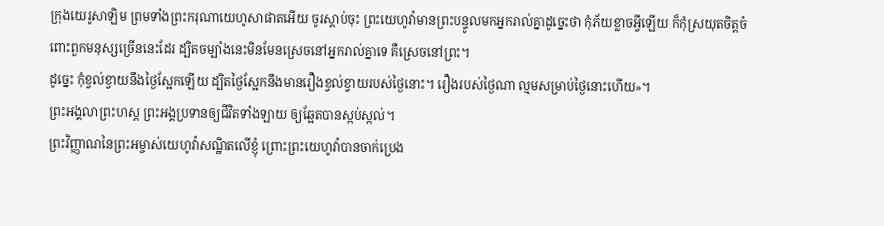ក្រុងយេរូសាឡិម ព្រមទាំងព្រះករុណាយេហូសាផាតអើយ ចូរស្តាប់ចុះ ព្រះយេហូវ៉ាមានព្រះបន្ទូលមកអ្នករាល់គ្នាដូច្នេះថា កុំភ័យខ្លាចអ្វីឡើយ ក៏កុំស្រយុតចិត្តចំពោះពួកមនុស្សច្រើននេះដែរ ដ្បិតចម្បាំងនេះមិនមែនស្រេចនៅអ្នករាល់គ្នាទេ គឺស្រេចនៅព្រះ។
ដូច្នេះ កុំខ្វល់ខ្វាយនឹងថ្ងៃស្អែកឡើយ ដ្បិតថ្ងៃស្អែកនឹងមានរឿងខ្វល់ខ្វាយរបស់ថ្ងៃនោះ។ រឿងរបស់ថ្ងៃណា ល្មមសម្រាប់ថ្ងៃនោះហើយ»។
ព្រះអង្គលាព្រះហស្ត ព្រះអង្គប្រទានឲ្យជីវិតទាំងឡាយ ឲ្យឆ្អែតបានស្កប់ស្កល់។
ព្រះវិញ្ញាណនៃព្រះអម្ចាស់យេហូវ៉ាសណ្ឋិតលើខ្ញុំ ព្រោះព្រះយេហូវ៉ាបានចាក់ប្រេង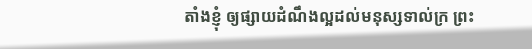តាំងខ្ញុំ ឲ្យផ្សាយដំណឹងល្អដល់មនុស្សទាល់ក្រ ព្រះ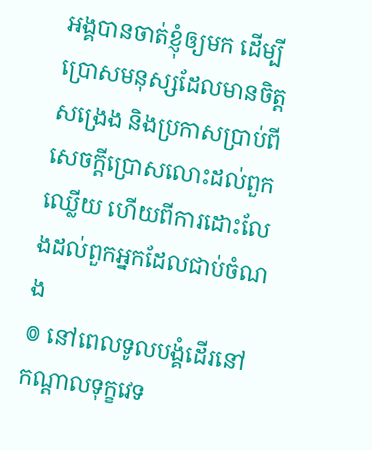អង្គបានចាត់ខ្ញុំឲ្យមក ដើម្បីប្រោសមនុស្សដែលមានចិត្តសង្រេង និងប្រកាសប្រាប់ពីសេចក្ដីប្រោសលោះដល់ពួកឈ្លើយ ហើយពីការដោះលែងដល់ពួកអ្នកដែលជាប់ចំណង
៙ នៅពេលទូលបង្គំដើរនៅកណ្ដាលទុក្ខវេទ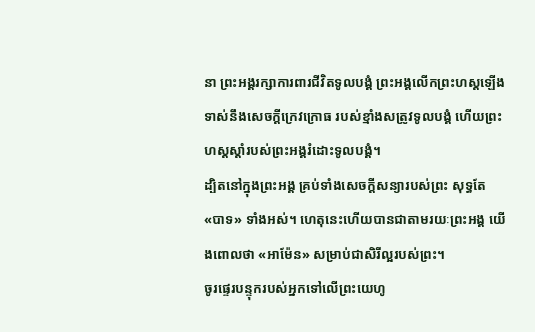នា ព្រះអង្គរក្សាការពារជីវិតទូលបង្គំ ព្រះអង្គលើកព្រះហស្តឡើង ទាស់នឹងសេចក្ដីក្រេវក្រោធ របស់ខ្មាំងសត្រូវទូលបង្គំ ហើយព្រះហស្តស្តាំរបស់ព្រះអង្គរំដោះទូលបង្គំ។
ដ្បិតនៅក្នុងព្រះអង្គ គ្រប់ទាំងសេចក្តីសន្យារបស់ព្រះ សុទ្ធតែ «បាទ» ទាំងអស់។ ហេតុនេះហើយបានជាតាមរយៈព្រះអង្គ យើងពោលថា «អាម៉ែន» សម្រាប់ជាសិរីល្អរបស់ព្រះ។
ចូរផ្ទេរបន្ទុករបស់អ្នកទៅលើព្រះយេហូ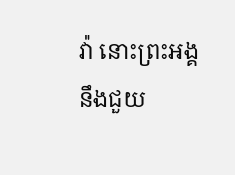វ៉ា នោះព្រះអង្គនឹងជួយ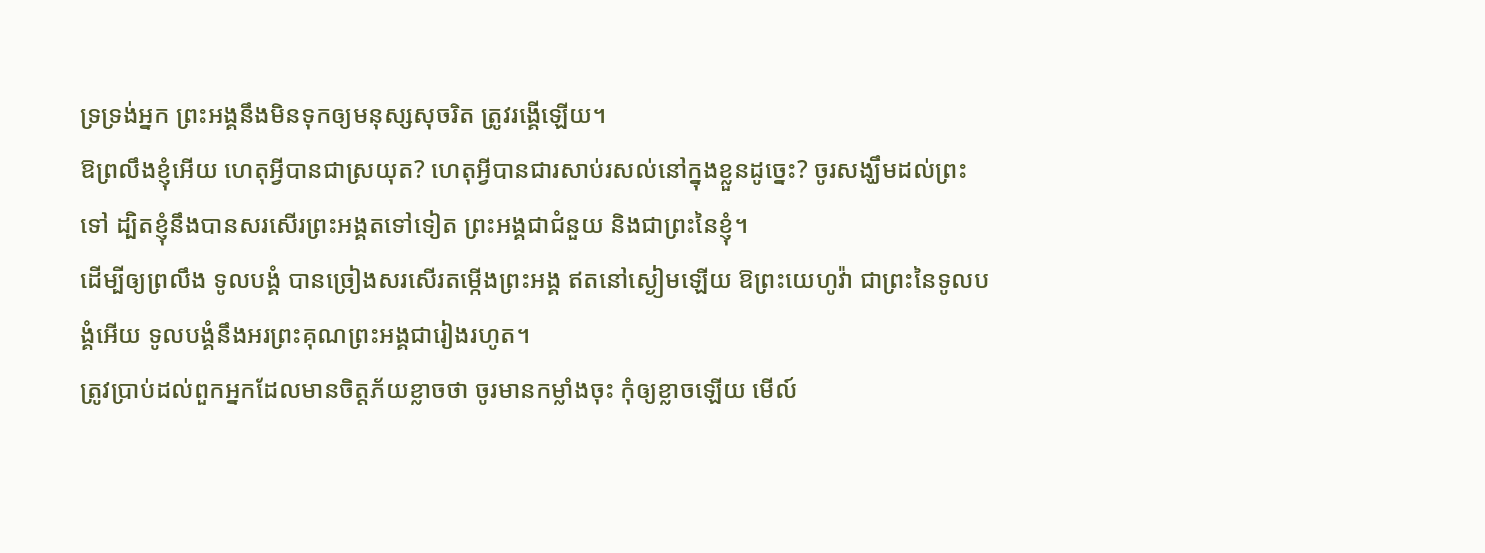ទ្រទ្រង់អ្នក ព្រះអង្គនឹងមិនទុកឲ្យមនុស្សសុចរិត ត្រូវរង្គើឡើយ។
ឱព្រលឹងខ្ញុំអើយ ហេតុអ្វីបានជាស្រយុត? ហេតុអ្វីបានជារសាប់រសល់នៅក្នុងខ្លួនដូច្នេះ? ចូរសង្ឃឹមដល់ព្រះទៅ ដ្បិតខ្ញុំនឹងបានសរសើរព្រះអង្គតទៅទៀត ព្រះអង្គជាជំនួយ និងជាព្រះនៃខ្ញុំ។
ដើម្បីឲ្យព្រលឹង ទូលបង្គំ បានច្រៀងសរសើរតម្កើងព្រះអង្គ ឥតនៅស្ងៀមឡើយ ឱព្រះយេហូវ៉ា ជាព្រះនៃទូលបង្គំអើយ ទូលបង្គំនឹងអរព្រះគុណព្រះអង្គជារៀងរហូត។
ត្រូវប្រាប់ដល់ពួកអ្នកដែលមានចិត្តភ័យខ្លាចថា ចូរមានកម្លាំងចុះ កុំឲ្យខ្លាចឡើយ មើល៍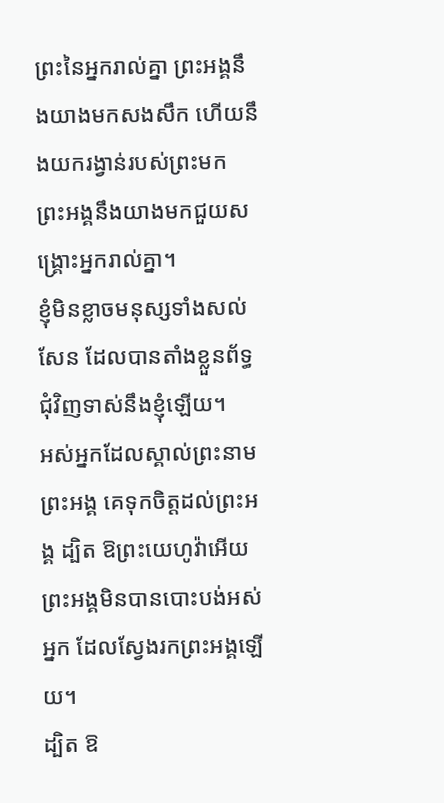ព្រះនៃអ្នករាល់គ្នា ព្រះអង្គនឹងយាងមកសងសឹក ហើយនឹងយករង្វាន់របស់ព្រះមក ព្រះអង្គនឹងយាងមកជួយសង្គ្រោះអ្នករាល់គ្នា។
ខ្ញុំមិនខ្លាចមនុស្សទាំងសល់សែន ដែលបានតាំងខ្លួនព័ទ្ធជុំវិញទាស់នឹងខ្ញុំឡើយ។
អស់អ្នកដែលស្គាល់ព្រះនាមព្រះអង្គ គេទុកចិត្តដល់ព្រះអង្គ ដ្បិត ឱព្រះយេហូវ៉ាអើយ ព្រះអង្គមិនបានបោះបង់អស់អ្នក ដែលស្វែងរកព្រះអង្គឡើយ។
ដ្បិត ឱ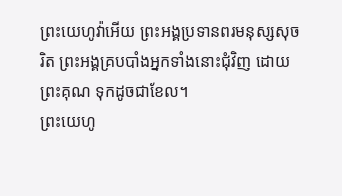ព្រះយេហូវ៉ាអើយ ព្រះអង្គប្រទានពរមនុស្សសុចរិត ព្រះអង្គគ្របបាំងអ្នកទាំងនោះជុំវិញ ដោយព្រះគុណ ទុកដូចជាខែល។
ព្រះយេហូ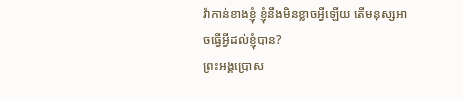វ៉ាកាន់ខាងខ្ញុំ ខ្ញុំនឹងមិនខ្លាចអ្វីឡើយ តើមនុស្សអាចធ្វើអ្វីដល់ខ្ញុំបាន?
ព្រះអង្គប្រោស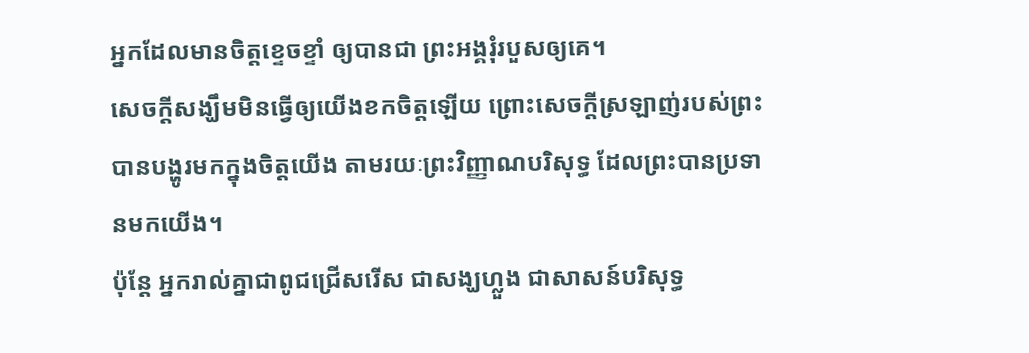អ្នកដែលមានចិត្តខ្ទេចខ្ទាំ ឲ្យបានជា ព្រះអង្គរុំរបួសឲ្យគេ។
សេចក្តីសង្ឃឹមមិនធ្វើឲ្យយើងខកចិត្តឡើយ ព្រោះសេចក្តីស្រឡាញ់របស់ព្រះបានបង្ហូរមកក្នុងចិត្តយើង តាមរយៈព្រះវិញ្ញាណបរិសុទ្ធ ដែលព្រះបានប្រទានមកយើង។
ប៉ុន្តែ អ្នករាល់គ្នាជាពូជជ្រើសរើស ជាសង្ឃហ្លួង ជាសាសន៍បរិសុទ្ធ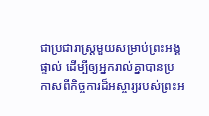ជាប្រជារាស្ត្រមួយសម្រាប់ព្រះអង្គផ្ទាល់ ដើម្បីឲ្យអ្នករាល់គ្នាបានប្រកាសពីកិច្ចការដ៏អស្ចារ្យរបស់ព្រះអ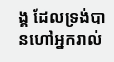ង្គ ដែលទ្រង់បានហៅអ្នករាល់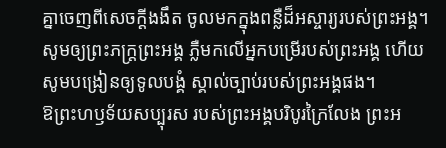គ្នាចេញពីសេចក្តីងងឹត ចូលមកក្នុងពន្លឺដ៏អស្ចារ្យរបស់ព្រះអង្គ។
សូមឲ្យព្រះភក្ត្រព្រះអង្គ ភ្លឺមកលើអ្នកបម្រើរបស់ព្រះអង្គ ហើយសូមបង្រៀនឲ្យទូលបង្គំ ស្គាល់ច្បាប់របស់ព្រះអង្គផង។
ឱព្រះហឫទ័យសប្បុរស របស់ព្រះអង្គបរិបូរក្រៃលែង ព្រះអ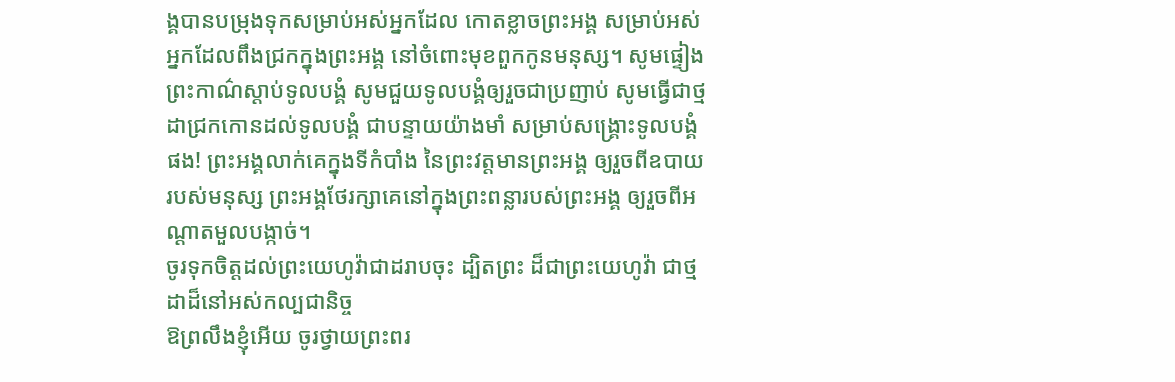ង្គបានបម្រុងទុកសម្រាប់អស់អ្នកដែល កោតខ្លាចព្រះអង្គ សម្រាប់អស់អ្នកដែលពឹងជ្រកក្នុងព្រះអង្គ នៅចំពោះមុខពួកកូនមនុស្ស។ សូមផ្ទៀងព្រះកាណ៌ស្តាប់ទូលបង្គំ សូមជួយទូលបង្គំឲ្យរួចជាប្រញាប់ សូមធ្វើជាថ្មដាជ្រកកោនដល់ទូលបង្គំ ជាបន្ទាយយ៉ាងមាំ សម្រាប់សង្គ្រោះទូលបង្គំផង! ព្រះអង្គលាក់គេក្នុងទីកំបាំង នៃព្រះវត្តមានព្រះអង្គ ឲ្យរួចពីឧបាយរបស់មនុស្ស ព្រះអង្គថែរក្សាគេនៅក្នុងព្រះពន្លារបស់ព្រះអង្គ ឲ្យរួចពីអណ្ដាតមួលបង្កាច់។
ចូរទុកចិត្តដល់ព្រះយេហូវ៉ាជាដរាបចុះ ដ្បិតព្រះ ដ៏ជាព្រះយេហូវ៉ា ជាថ្មដាដ៏នៅអស់កល្បជានិច្ច
ឱព្រលឹងខ្ញុំអើយ ចូរថ្វាយព្រះពរ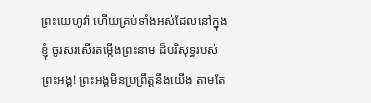ព្រះយេហូវ៉ា ហើយគ្រប់ទាំងអស់ដែលនៅក្នុងខ្ញុំ ចូរសរសើរតម្កើងព្រះនាម ដ៏បរិសុទ្ធរបស់ព្រះអង្គ! ព្រះអង្គមិនប្រព្រឹត្តនឹងយើង តាមតែ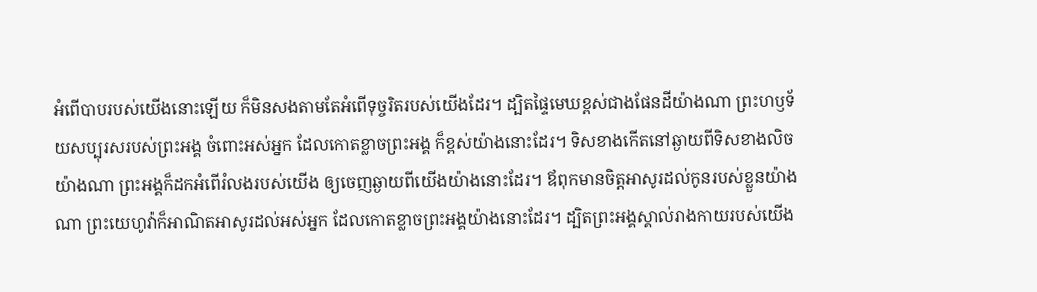អំពើបាបរបស់យើងនោះឡើយ ក៏មិនសងតាមតែអំពើទុច្ចរិតរបស់យើងដែរ។ ដ្បិតផ្ទៃមេឃខ្ពស់ជាងផែនដីយ៉ាងណា ព្រះហឫទ័យសប្បុរសរបស់ព្រះអង្គ ចំពោះអស់អ្នក ដែលកោតខ្លាចព្រះអង្គ ក៏ខ្ពស់យ៉ាងនោះដែរ។ ទិសខាងកើតនៅឆ្ងាយពីទិសខាងលិចយ៉ាងណា ព្រះអង្គក៏ដកអំពើរំលងរបស់យើង ឲ្យចេញឆ្ងាយពីយើងយ៉ាងនោះដែរ។ ឪពុកមានចិត្តអាសូរដល់កូនរបស់ខ្លួនយ៉ាងណា ព្រះយេហូវ៉ាក៏អាណិតអាសូរដល់អស់អ្នក ដែលកោតខ្លាចព្រះអង្គយ៉ាងនោះដែរ។ ដ្បិតព្រះអង្គស្គាល់រាងកាយរបស់យើង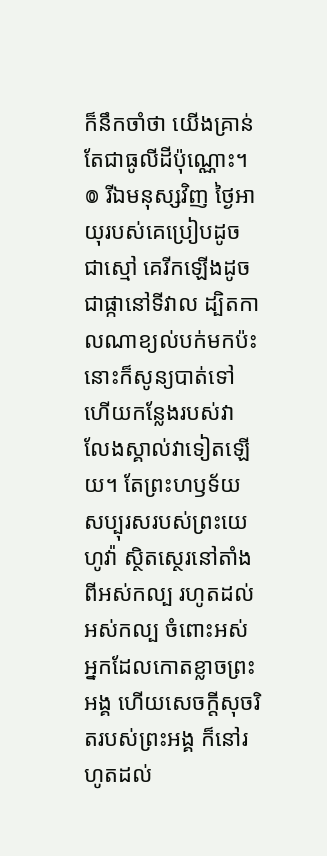ក៏នឹកចាំថា យើងគ្រាន់តែជាធូលីដីប៉ុណ្ណោះ។ ៙ រីឯមនុស្សវិញ ថ្ងៃអាយុរបស់គេប្រៀបដូចជាស្មៅ គេរីកឡើងដូចជាផ្កានៅទីវាល ដ្បិតកាលណាខ្យល់បក់មកប៉ះ នោះក៏សូន្យបាត់ទៅ ហើយកន្លែងរបស់វា លែងស្គាល់វាទៀតឡើយ។ តែព្រះហឫទ័យសប្បុរសរបស់ព្រះយេហូវ៉ា ស្ថិតស្ថេរនៅតាំងពីអស់កល្ប រហូតដល់អស់កល្ប ចំពោះអស់អ្នកដែលកោតខ្លាចព្រះអង្គ ហើយសេចក្ដីសុចរិតរបស់ព្រះអង្គ ក៏នៅរហូតដល់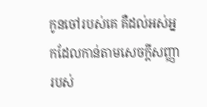កូនចៅរបស់គេ គឺដល់អស់អ្នកដែលកាន់តាមសេចក្ដីសញ្ញា របស់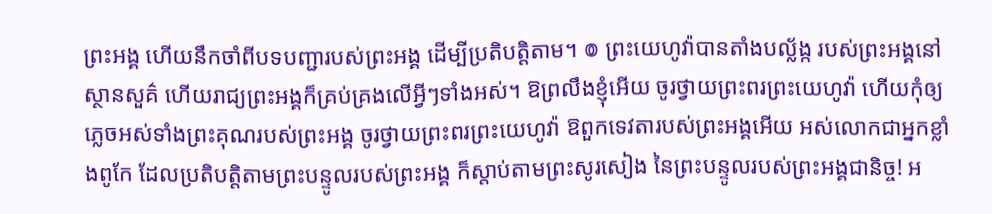ព្រះអង្គ ហើយនឹកចាំពីបទបញ្ជារបស់ព្រះអង្គ ដើម្បីប្រតិបត្តិតាម។ ៙ ព្រះយេហូវ៉ាបានតាំងបល្ល័ង្ក របស់ព្រះអង្គនៅស្ថានសួគ៌ ហើយរាជ្យព្រះអង្គក៏គ្រប់គ្រងលើអ្វីៗទាំងអស់។ ឱព្រលឹងខ្ញុំអើយ ចូរថ្វាយព្រះពរព្រះយេហូវ៉ា ហើយកុំឲ្យភ្លេចអស់ទាំងព្រះគុណរបស់ព្រះអង្គ ចូរថ្វាយព្រះពរព្រះយេហូវ៉ា ឱពួកទេវតារបស់ព្រះអង្គអើយ អស់លោកជាអ្នកខ្លាំងពូកែ ដែលប្រតិបត្តិតាមព្រះបន្ទូលរបស់ព្រះអង្គ ក៏ស្តាប់តាមព្រះសូរសៀង នៃព្រះបន្ទូលរបស់ព្រះអង្គជានិច្ច! អ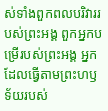ស់ទាំងពួកពលបរិវាររបស់ព្រះអង្គ ពួកអ្នកបម្រើរបស់ព្រះអង្គ អ្នកដែលធ្វើតាមព្រះហឫទ័យរបស់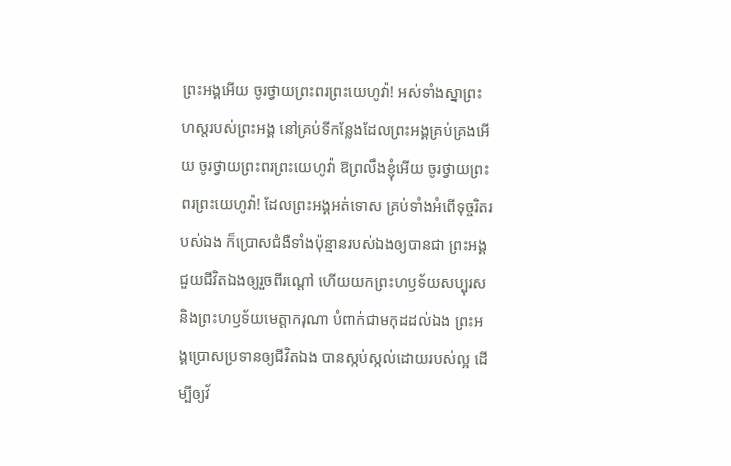ព្រះអង្គអើយ ចូរថ្វាយព្រះពរព្រះយេហូវ៉ា! អស់ទាំងស្នាព្រះហស្តរបស់ព្រះអង្គ នៅគ្រប់ទីកន្លែងដែលព្រះអង្គគ្រប់គ្រងអើយ ចូរថ្វាយព្រះពរព្រះយេហូវ៉ា ឱព្រលឹងខ្ញុំអើយ ចូរថ្វាយព្រះពរព្រះយេហូវ៉ា! ដែលព្រះអង្គអត់ទោស គ្រប់ទាំងអំពើទុច្ចរិតរបស់ឯង ក៏ប្រោសជំងឺទាំងប៉ុន្មានរបស់ឯងឲ្យបានជា ព្រះអង្គជួយជីវិតឯងឲ្យរួចពីរណ្តៅ ហើយយកព្រះហឫទ័យសប្បុរស និងព្រះហឫទ័យមេត្តាករុណា បំពាក់ជាមកុដដល់ឯង ព្រះអង្គប្រោសប្រទានឲ្យជីវិតឯង បានស្កប់ស្កល់ដោយរបស់ល្អ ដើម្បីឲ្យវ័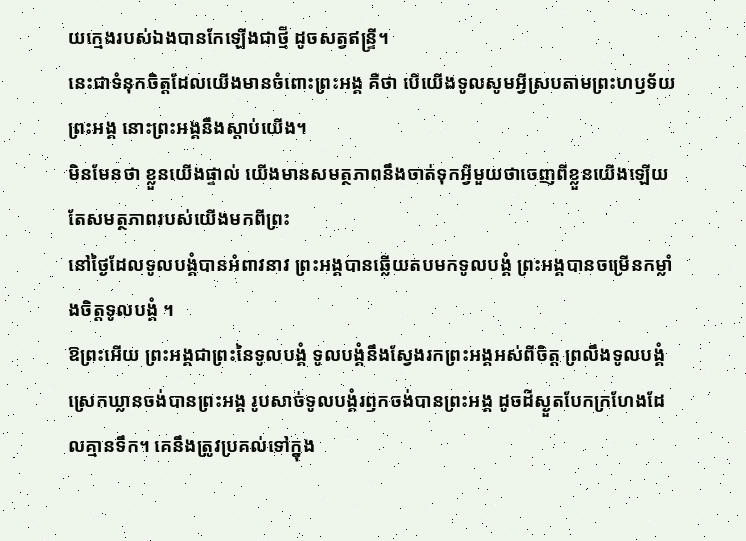យក្មេងរបស់ឯងបានកែឡើងជាថ្មី ដូចសត្វឥន្ទ្រី។
នេះជាទំនុកចិត្តដែលយើងមានចំពោះព្រះអង្គ គឺថា បើយើងទូលសូមអ្វីស្របតាមព្រះហឫទ័យព្រះអង្គ នោះព្រះអង្គនឹងស្តាប់យើង។
មិនមែនថា ខ្លួនយើងផ្ទាល់ យើងមានសមត្ថភាពនឹងចាត់ទុកអ្វីមួយថាចេញពីខ្លួនយើងឡើយ តែសមត្ថភាពរបស់យើងមកពីព្រះ
នៅថ្ងៃដែលទូលបង្គំបានអំពាវនាវ ព្រះអង្គបានឆ្លើយតបមកទូលបង្គំ ព្រះអង្គបានចម្រើនកម្លាំងចិត្តទូលបង្គំ ។
ឱព្រះអើយ ព្រះអង្គជាព្រះនៃទូលបង្គំ ទូលបង្គំនឹងស្វែងរកព្រះអង្គអស់ពីចិត្ត ព្រលឹងទូលបង្គំស្រេកឃ្លានចង់បានព្រះអង្គ រូបសាច់ទូលបង្គំរឭកចង់បានព្រះអង្គ ដូចដីស្ងួតបែកក្រហែងដែលគ្មានទឹក។ គេនឹងត្រូវប្រគល់ទៅក្នុង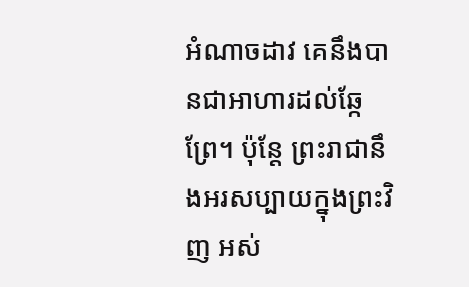អំណាចដាវ គេនឹងបានជាអាហារដល់ឆ្កែព្រែ។ ប៉ុន្តែ ព្រះរាជានឹងអរសប្បាយក្នុងព្រះវិញ អស់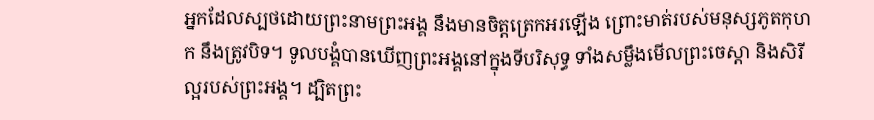អ្នកដែលស្បថដោយព្រះនាមព្រះអង្គ នឹងមានចិត្តត្រេកអរឡើង ព្រោះមាត់របស់មនុស្សភូតកុហក នឹងត្រូវបិទ។ ទូលបង្គំបានឃើញព្រះអង្គនៅក្នុងទីបរិសុទ្ធ ទាំងសម្លឹងមើលព្រះចេស្ដា និងសិរីល្អរបស់ព្រះអង្គ។ ដ្បិតព្រះ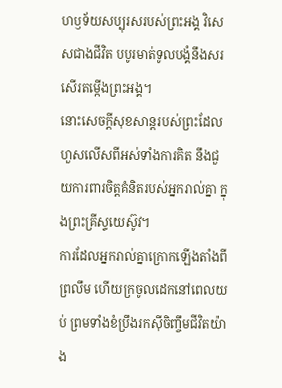ហឫទ័យសប្បុរសរបស់ព្រះអង្គ វិសេសជាងជីវិត បបូរមាត់ទូលបង្គំនឹងសរសើរតម្កើងព្រះអង្គ។
នោះសេចក្ដីសុខសាន្តរបស់ព្រះដែលហួសលើសពីអស់ទាំងការគិត នឹងជួយការពារចិត្តគំនិតរបស់អ្នករាល់គ្នា ក្នុងព្រះគ្រីស្ទយេស៊ូវ។
ការដែលអ្នករាល់គ្នាក្រោកឡើងតាំងពីព្រលឹម ហើយក្រចូលដេកនៅពេលយប់ ព្រមទាំងខំប្រឹងរកស៊ីចិញ្ចឹមជីវិតយ៉ាង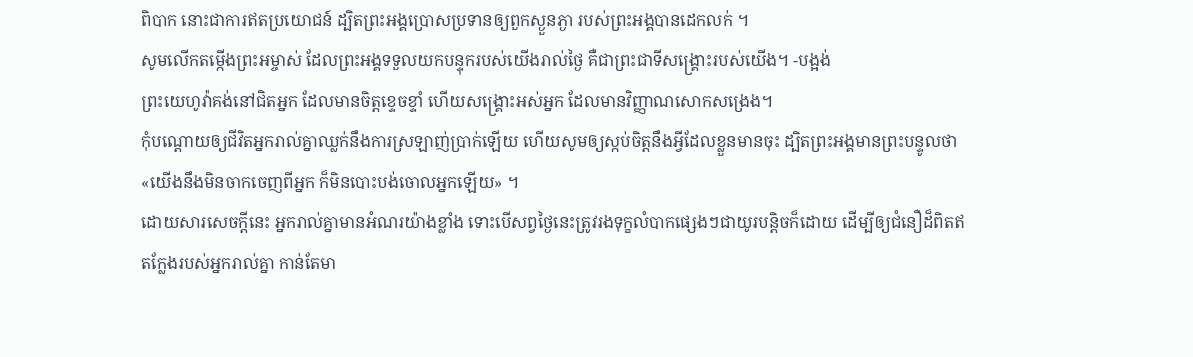ពិបាក នោះជាការឥតប្រយោជន៍ ដ្បិតព្រះអង្គប្រោសប្រទានឲ្យពួកស្ងួនភ្ងា របស់ព្រះអង្គបានដេកលក់ ។
សូមលើកតម្កើងព្រះអម្ចាស់ ដែលព្រះអង្គទទួលយកបន្ទុករបស់យើងរាល់ថ្ងៃ គឺជាព្រះជាទីសង្គ្រោះរបស់យើង។ -បង្អង់
ព្រះយេហូវ៉ាគង់នៅជិតអ្នក ដែលមានចិត្តខ្ទេចខ្ទាំ ហើយសង្គ្រោះអស់អ្នក ដែលមានវិញ្ញាណសោកសង្រេង។
កុំបណ្ដោយឲ្យជីវិតអ្នករាល់គ្នាឈ្លក់នឹងការស្រឡាញ់ប្រាក់ឡើយ ហើយសូមឲ្យស្កប់ចិត្តនឹងអ្វីដែលខ្លួនមានចុះ ដ្បិតព្រះអង្គមានព្រះបន្ទូលថា «យើងនឹងមិនចាកចេញពីអ្នក ក៏មិនបោះបង់ចោលអ្នកឡើយ» ។
ដោយសារសេចក្តីនេះ អ្នករាល់គ្នាមានអំណរយ៉ាងខ្លាំង ទោះបើសព្វថៃ្ងនេះត្រូវរងទុក្ខលំបាកផ្សេងៗជាយូរបន្តិចក៏ដោយ ដើម្បីឲ្យជំនឿដ៏ពិតឥតក្លែងរបស់អ្នករាល់គ្នា កាន់តែមា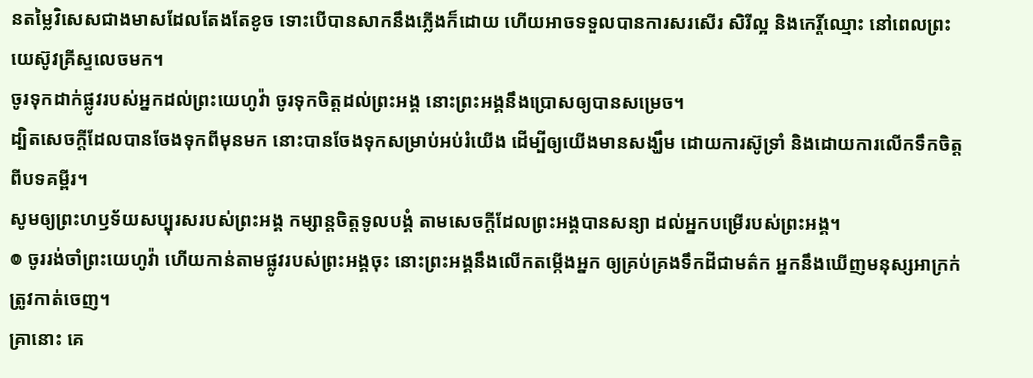នតម្លៃវិសេសជាងមាសដែលតែងតែខូច ទោះបើបានសាកនឹងភ្លើងក៏ដោយ ហើយអាចទទួលបានការសរសើរ សិរីល្អ និងកេរ្តិ៍ឈ្មោះ នៅពេលព្រះយេស៊ូវគ្រីស្ទលេចមក។
ចូរទុកដាក់ផ្លូវរបស់អ្នកដល់ព្រះយេហូវ៉ា ចូរទុកចិត្តដល់ព្រះអង្គ នោះព្រះអង្គនឹងប្រោសឲ្យបានសម្រេច។
ដ្បិតសេចក្តីដែលបានចែងទុកពីមុនមក នោះបានចែងទុកសម្រាប់អប់រំយើង ដើម្បីឲ្យយើងមានសង្ឃឹម ដោយការស៊ូទ្រាំ និងដោយការលើកទឹកចិត្តពីបទគម្ពីរ។
សូមឲ្យព្រះហឫទ័យសប្បុរសរបស់ព្រះអង្គ កម្សាន្តចិត្តទូលបង្គំ តាមសេចក្ដីដែលព្រះអង្គបានសន្យា ដល់អ្នកបម្រើរបស់ព្រះអង្គ។
៙ ចូររង់ចាំព្រះយេហូវ៉ា ហើយកាន់តាមផ្លូវរបស់ព្រះអង្គចុះ នោះព្រះអង្គនឹងលើកតម្កើងអ្នក ឲ្យគ្រប់គ្រងទឹកដីជាមត៌ក អ្នកនឹងឃើញមនុស្សអាក្រក់ត្រូវកាត់ចេញ។
គ្រានោះ គេ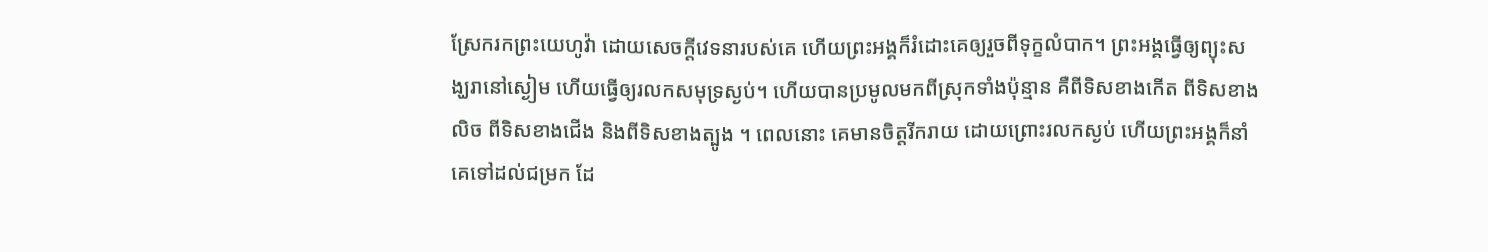ស្រែករកព្រះយេហូវ៉ា ដោយសេចក្ដីវេទនារបស់គេ ហើយព្រះអង្គក៏រំដោះគេឲ្យរួចពីទុក្ខលំបាក។ ព្រះអង្គធ្វើឲ្យព្យុះសង្ឃរានៅស្ងៀម ហើយធ្វើឲ្យរលកសមុទ្រស្ងប់។ ហើយបានប្រមូលមកពីស្រុកទាំងប៉ុន្មាន គឺពីទិសខាងកើត ពីទិសខាងលិច ពីទិសខាងជើង និងពីទិសខាងត្បូង ។ ពេលនោះ គេមានចិត្តរីករាយ ដោយព្រោះរលកស្ងប់ ហើយព្រះអង្គក៏នាំគេទៅដល់ជម្រក ដែ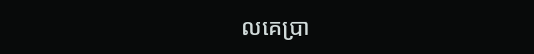លគេប្រា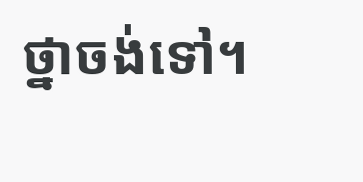ថ្នាចង់ទៅ។